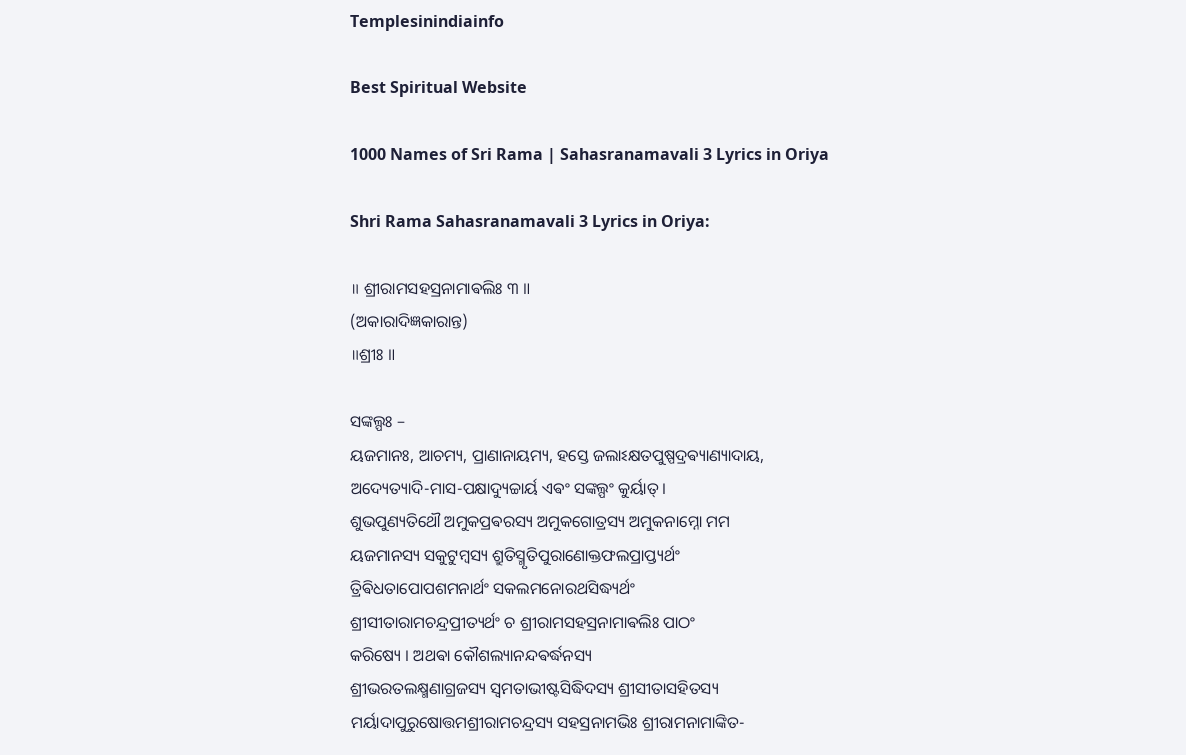Templesinindiainfo

Best Spiritual Website

1000 Names of Sri Rama | Sahasranamavali 3 Lyrics in Oriya

Shri Rama Sahasranamavali 3 Lyrics in Oriya:

॥ ଶ୍ରୀରାମସହସ୍ରନାମାଵଲିଃ ୩ ॥
(ଅକାରାଦିଜ୍ଞକାରାନ୍ତ)
॥ଶ୍ରୀଃ ॥

ସଙ୍କଲ୍ପଃ –
ୟଜମାନଃ, ଆଚମ୍ୟ, ପ୍ରାଣାନାୟମ୍ୟ, ହସ୍ତେ ଜଲାଽକ୍ଷତପୁଷ୍ପଦ୍ରଵ୍ୟାଣ୍ୟାଦାୟ,
ଅଦ୍ୟେତ୍ୟାଦି-ମାସ-ପକ୍ଷାଦ୍ୟୁଚ୍ଚାର୍ୟ ଏଵଂ ସଙ୍କଲ୍ପଂ କୁର୍ୟାତ୍ ।
ଶୁଭପୁଣ୍ୟତିଥୌ ଅମୁକପ୍ରଵରସ୍ୟ ଅମୁକଗୋତ୍ରସ୍ୟ ଅମୁକନାମ୍ନୋ ମମ
ୟଜମାନସ୍ୟ ସକୁଟୁମ୍ବସ୍ୟ ଶ୍ରୁତିସ୍ମୃତିପୁରାଣୋକ୍ତଫଲପ୍ରାପ୍ତ୍ୟର୍ଥଂ
ତ୍ରିଵିଧତାପୋପଶମନାର୍ଥଂ ସକଲମନୋରଥସିଦ୍ଧ୍ୟର୍ଥଂ
ଶ୍ରୀସୀତାରାମଚନ୍ଦ୍ରପ୍ରୀତ୍ୟର୍ଥଂ ଚ ଶ୍ରୀରାମସହସ୍ରନାମାଵଲିଃ ପାଠଂ
କରିଷ୍ୟେ । ଅଥଵା କୌଶଲ୍ୟାନନ୍ଦଵର୍ଦ୍ଧନସ୍ୟ
ଶ୍ରୀଭରତଲକ୍ଷ୍ମଣାଗ୍ରଜସ୍ୟ ସ୍ଵମତାଭୀଷ୍ଟସିଦ୍ଧିଦସ୍ୟ ଶ୍ରୀସୀତାସହିତସ୍ୟ
ମର୍ୟାଦାପୁରୁଷୋତ୍ତମଶ୍ରୀରାମଚନ୍ଦ୍ରସ୍ୟ ସହସ୍ରନାମଭିଃ ଶ୍ରୀରାମନାମାଙ୍କିତ-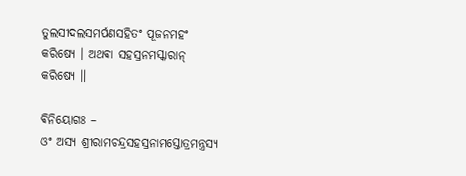ତୁଲସୀଦଲସମର୍ପଣସହିତଂ ପୂଜନମହଂ କରିଷ୍ୟେ । ଅଥଵା ସହସ୍ରନମସ୍କାରାନ୍
କରିଷ୍ୟେ ॥

ଵିନିୟୋଗଃ –
ଓଂ ଅସ୍ୟ ଶ୍ରୀରାମଚନ୍ଦ୍ରସହସ୍ରନାମସ୍ତୋତ୍ରମନ୍ତ୍ରସ୍ୟ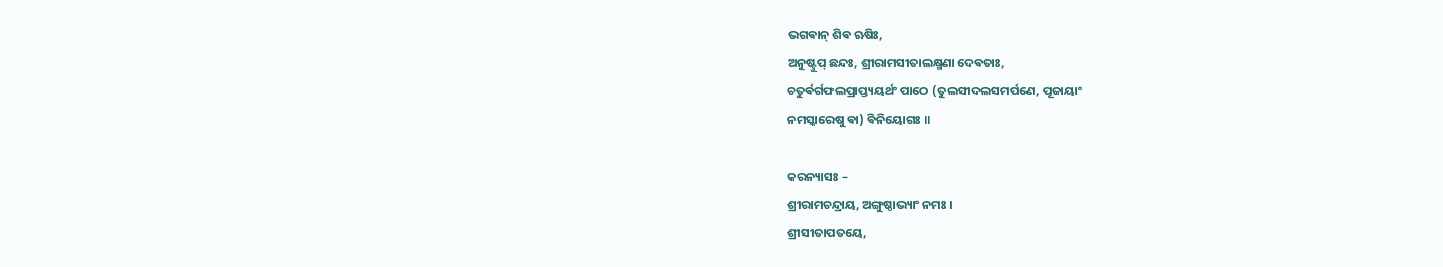ଭଗଵାନ୍ ଶିଵ ଋଷିଃ,
ଅନୁଷ୍ଟୁପ୍ ଛନ୍ଦଃ, ଶ୍ରୀରାମସୀତାଲକ୍ଷ୍ମଣା ଦେଵତାଃ,
ଚତୁର୍ଵର୍ଗଫଲପ୍ରାପ୍ତ୍ୟୟର୍ଥଂ ପାଠେ (ତୁଲସୀଦଲସମର୍ପଣେ, ପୂଜାୟାଂ
ନମସ୍କାରେଷୁ ଵା) ଵିନିୟୋଗଃ ॥

କରନ୍ୟାସଃ –
ଶ୍ରୀରାମଚନ୍ଦ୍ରାୟ, ଅଙ୍ଗୁଷ୍ଠାଭ୍ୟାଂ ନମଃ ।
ଶ୍ରୀସୀତାପତୟେ,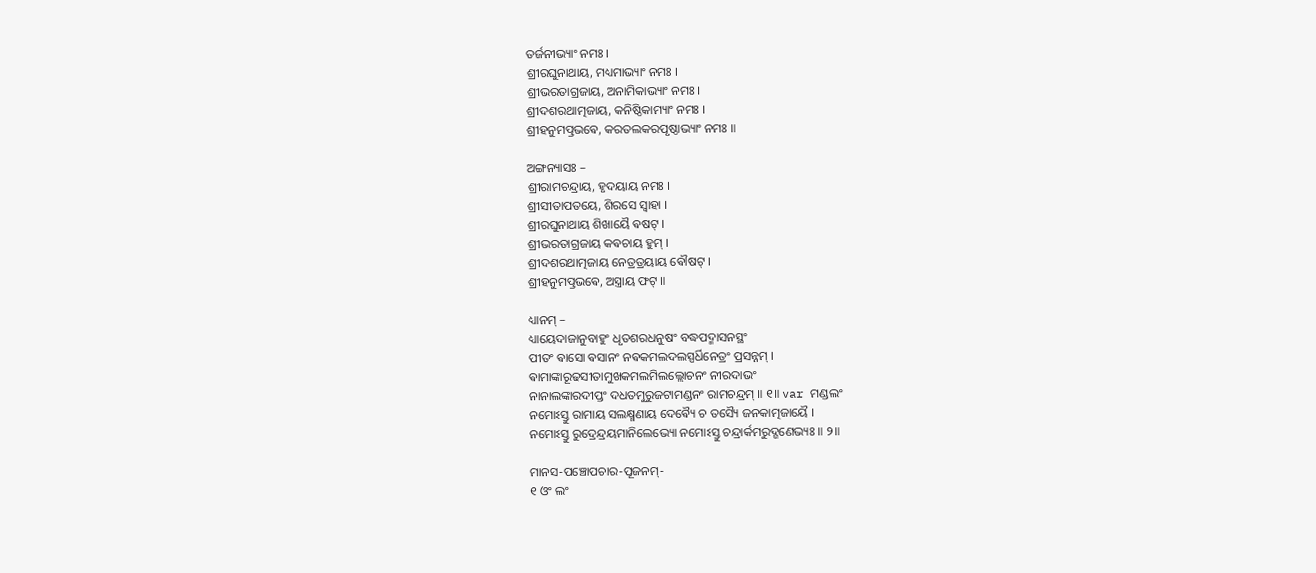ତର୍ଜନୀଭ୍ୟାଂ ନମଃ ।
ଶ୍ରୀରଘୁନାଥାୟ, ମଧ୍ୟମାଭ୍ୟାଂ ନମଃ ।
ଶ୍ରୀଭରତାଗ୍ରଜାୟ, ଅନାମିକାଭ୍ୟାଂ ନମଃ ।
ଶ୍ରୀଦଶରଥାତ୍ମଜାୟ, କନିଷ୍ଠିକାମ୍ୟାଂ ନମଃ ।
ଶ୍ରୀହନୁମତ୍ପ୍ରଭଵେ, କରତଲକରପୃଷ୍ଠାଭ୍ୟାଂ ନମଃ ॥

ଅଙ୍ଗନ୍ୟାସଃ –
ଶ୍ରୀରାମଚନ୍ଦ୍ରାୟ, ହୃଦୟାୟ ନମଃ ।
ଶ୍ରୀସୀତାପତୟେ, ଶିରସେ ସ୍ଵାହା ।
ଶ୍ରୀରଘୁନାଥାୟ ଶିଖାୟୈ ଵଷଟ୍ ।
ଶ୍ରୀଭରତାଗ୍ରଜାୟ କଵଚାୟ ହୁମ୍ ।
ଶ୍ରୀଦଶରଥାତ୍ମଜାୟ ନେତ୍ରତ୍ରୟାୟ ଵୌଷଟ୍ ।
ଶ୍ରୀହନୁମତ୍ପ୍ରଭଵେ, ଅସ୍ତ୍ରାୟ ଫଟ୍ ॥

ଧ୍ୟାନମ୍ –
ଧ୍ୟାୟେଦାଜାନୁବାହୁଂ ଧୃତଶରଧନୁଷଂ ବଦ୍ଧପଦ୍ମାସନସ୍ଥଂ
ପୀତଂ ଵାସୋ ଵସାନଂ ନଵକମଲଦଲସ୍ପର୍ଧିନେତ୍ରଂ ପ୍ରସନ୍ନମ୍ ।
ଵାମାଙ୍କାରୂଢସୀତାମୁଖକମଲମିଲଲ୍ଲୋଚନଂ ନୀରଦାଭଂ
ନାନାଲଙ୍କାରଦୀପ୍ତଂ ଦଧତମୁରୁଜଟାମଣ୍ଡନଂ ରାମଚନ୍ଦ୍ରମ୍ ॥ ୧॥ var ମଣ୍ଡଲଂ
ନମୋଽସ୍ତୁ ରାମାୟ ସଲକ୍ଷ୍ମଣାୟ ଦେଵ୍ୟୈ ଚ ତସ୍ୟୈ ଜନକାତ୍ମଜାୟୈ ।
ନମୋଽସ୍ତୁ ରୁଦ୍ରେନ୍ଦ୍ରୟମାନିଲେଭ୍ୟୋ ନମୋଽସ୍ତୁ ଚନ୍ଦ୍ରାର୍କମରୁଦ୍ଗଣେଭ୍ୟଃ ॥ ୨॥

ମାନସ-ପଞ୍ଚୋପଚାର-ପୂଜନମ୍-
୧ ଓଂ ଲଂ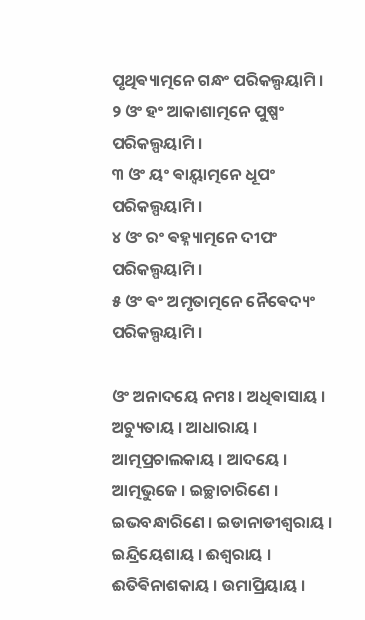ପୃଥିଵ୍ୟାତ୍ମନେ ଗନ୍ଧଂ ପରିକଲ୍ପୟାମି ।
୨ ଓଂ ହଂ ଆକାଶାତ୍ମନେ ପୁଷ୍ପଂ ପରିକଲ୍ପୟାମି ।
୩ ଓଂ ୟଂ ଵାୟ୍ଵାତ୍ମନେ ଧୂପଂ ପରିକଲ୍ପୟାମି ।
୪ ଓଂ ରଂ ଵହ୍ନ୍ୟାତ୍ମନେ ଦୀପଂ ପରିକଲ୍ପୟାମି ।
୫ ଓଂ ଵଂ ଅମୃତାତ୍ମନେ ନୈଵେଦ୍ୟଂ ପରିକଲ୍ପୟାମି ।

ଓଂ ଅନାଦୟେ ନମଃ । ଅଧିଵାସାୟ । ଅଚ୍ୟୁତାୟ । ଆଧାରାୟ ।
ଆତ୍ମପ୍ରଚାଲକାୟ । ଆଦୟେ । ଆତ୍ମଭୁଜେ । ଇଚ୍ଛାଚାରିଣେ ।
ଇଭବନ୍ଧାରିଣେ । ଇଡାନାଡୀଶ୍ଵରାୟ । ଇନ୍ଦ୍ରିୟେଶାୟ । ଈଶ୍ଵରାୟ ।
ଈତିଵିନାଶକାୟ । ଉମାପ୍ରିୟାୟ ।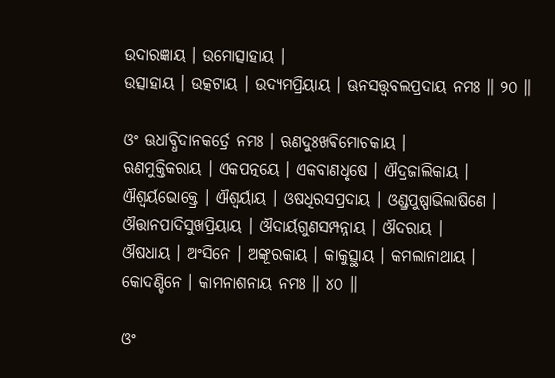ଉଦାରଜ୍ଞାୟ । ଉମୋତ୍ସାହାୟ ।
ଉତ୍ସାହାୟ । ଉତ୍କଟାୟ । ଉଦ୍ୟମପ୍ରିୟାୟ । ଊନସତ୍ତ୍ଵବଲପ୍ରଦାୟ ନମଃ ॥ ୨୦ ॥

ଓଂ ଊଧାବ୍ଧିଦାନକର୍ତ୍ରେ ନମଃ । ଋଣଦୁଃଖଵିମୋଚକାୟ ।
ଋଣମୁକ୍ତିକରାୟ । ଏକପତ୍ନୟେ । ଏକବାଣଧୃଷେ । ଐଦ୍ରଜାଲିକାୟ ।
ଐଶ୍ଵର୍ୟଭୋକ୍ତ୍ରେ । ଐଶ୍ଵର୍ୟାୟ । ଓଷଧିରସପ୍ରଦାୟ । ଓଣ୍ଡ୍ରପୁଷ୍ପାଭିଲାଷିଣେ ।
ଔତ୍ତାନପାଦିସୁଖପ୍ରିୟାୟ । ଔଦାର୍ୟଗୁଣସମ୍ପନ୍ନାୟ । ଔଦରାୟ ।
ଔଷଧାୟ । ଅଂସିନେ । ଅଙ୍କୂରକାୟ । କାକୁତ୍ସ୍ଥାୟ । କମଲାନାଥାୟ ।
କୋଦଣ୍ଡିନେ । କାମନାଶନାୟ ନମଃ ॥ ୪୦ ॥

ଓଂ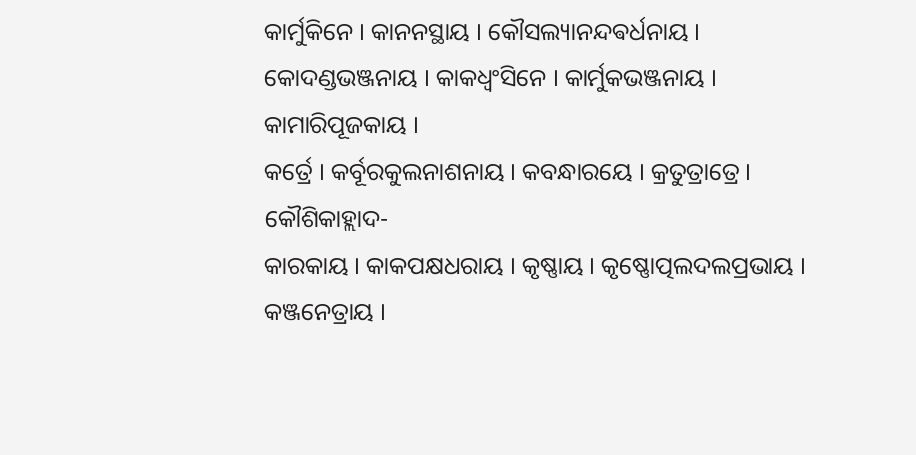କାର୍ମୁକିନେ । କାନନସ୍ଥାୟ । କୌସଲ୍ୟାନନ୍ଦଵର୍ଧନାୟ ।
କୋଦଣ୍ଡଭଞ୍ଜନାୟ । କାକଧ୍ଵଂସିନେ । କାର୍ମୁକଭଞ୍ଜନାୟ । କାମାରିପୂଜକାୟ ।
କର୍ତ୍ରେ । କର୍ବୂରକୁଲନାଶନାୟ । କବନ୍ଧାରୟେ । କ୍ରତୁତ୍ରାତ୍ରେ । କୌଶିକାହ୍ଲାଦ-
କାରକାୟ । କାକପକ୍ଷଧରାୟ । କୃଷ୍ଣାୟ । କୃଷ୍ଣୋତ୍ପଲଦଲପ୍ରଭାୟ ।
କଞ୍ଜନେତ୍ରାୟ ।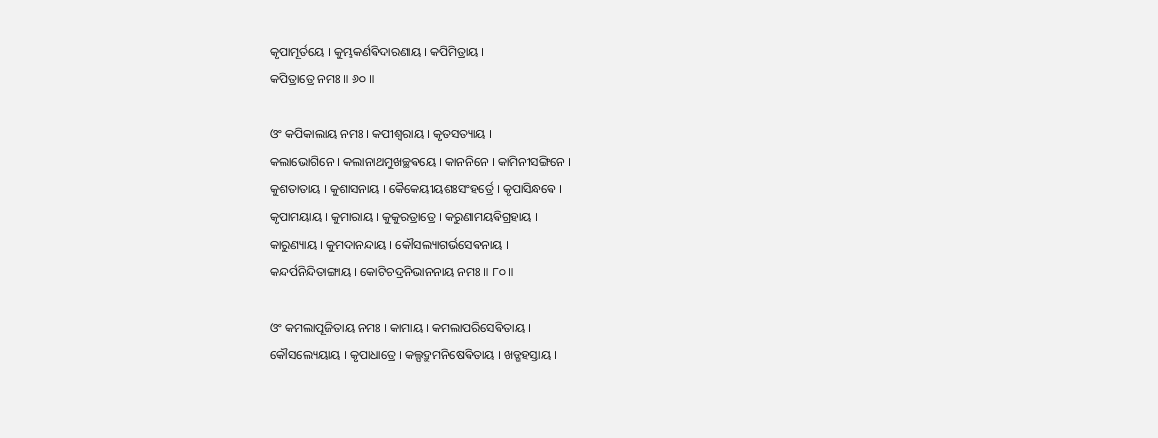କୃପାମୂର୍ତୟେ । କୁମ୍ଭକର୍ଣଵିଦାରଣାୟ । କପିମିତ୍ରାୟ ।
କପିତ୍ରାତ୍ରେ ନମଃ ॥ ୬୦ ॥

ଓଂ କପିକାଲାୟ ନମଃ । କପୀଶ୍ଵରାୟ । କୃତସତ୍ୟାୟ ।
କଲାଭୋଗିନେ । କଲାନାଥମୁଖଚ୍ଛଵୟେ । କାନନିନେ । କାମିନୀସଙ୍ଗିନେ ।
କୁଶତାତାୟ । କୁଶାସନାୟ । କୈକେୟୀୟଶଃସଂହର୍ତ୍ରେ । କୃପାସିନ୍ଧଵେ ।
କୃପାମୟାୟ । କୁମାରାୟ । କୁକୁରତ୍ରାତ୍ରେ । କରୁଣାମୟଵିଗ୍ରହାୟ ।
କାରୁଣ୍ୟାୟ । କୁମଦାନନ୍ଦାୟ । କୌସଲ୍ୟାଗର୍ଭସେଵନାୟ ।
କନ୍ଦର୍ପନିନ୍ଦିତାଙ୍ଗାୟ । କୋଟିଚଦ୍ରନିଭାନନାୟ ନମଃ ॥ ୮୦ ॥

ଓଂ କମଲାପୂଜିତାୟ ନମଃ । କାମାୟ । କମଲାପରିସେଵିତାୟ ।
କୌସଲ୍ୟେୟାୟ । କୃପାଧାତ୍ରେ । କଲ୍ପଦ୍ରୁମନିଷେଵିତାୟ । ଖଡ୍ଗହସ୍ତାୟ ।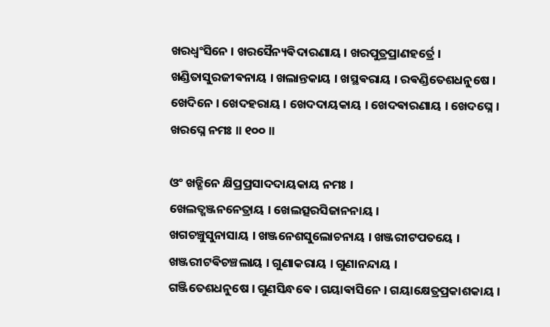ଖରଧ୍ଵଂସିନେ । ଖରସୈନ୍ୟଵିଦାରଣାୟ । ଖରପୁତ୍ରପ୍ରାଣହର୍ତ୍ରେ ।
ଖଣ୍ଡିତାସୁରଜୀଵନାୟ । ଖଲାନ୍ତକାୟ । ଖସ୍ଥଵରାୟ । ରଵଣ୍ଡିତେଶଧନୁଷେ ।
ଖେଦିନେ । ଖେଦହରାୟ । ଖେଦଦାୟକାୟ । ଖେଦଵାରଣାୟ । ଖେଦଘ୍ନେ ।
ଖରଘ୍ନେ ନମଃ ॥ ୧୦୦ ॥

ଓଂ ଖଡ୍ଗିନେ କ୍ଷିପ୍ରପ୍ରସାଦଦାୟକାୟ ନମଃ ।
ଖେଲତ୍ଖଞ୍ଜନନେତ୍ରାୟ । ଖେଲତ୍ସରସିଜାନନାୟ ।
ଖଗଚଞ୍ଚୁସୁନାସାୟ । ଖଞ୍ଜନେଶସୁଲୋଚନାୟ । ଖଞ୍ଜରୀଟପତୟେ ।
ଖଞ୍ଜରୀଟଵିଚଞ୍ଚଲାୟ । ଗୁଣାକରାୟ । ଗୁଣାନନ୍ଦାୟ ।
ଗଞ୍ଜିତେଶଧନୁଷେ । ଗୁଣସିନ୍ଧଵେ । ଗୟାଵାସିନେ । ଗୟାକ୍ଷେତ୍ରପ୍ରକାଶକାୟ ।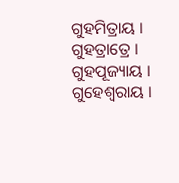ଗୁହମିତ୍ରାୟ । ଗୁହତ୍ରାତ୍ରେ । ଗୁହପୂଜ୍ୟାୟ । ଗୁହେଶ୍ଵରାୟ ।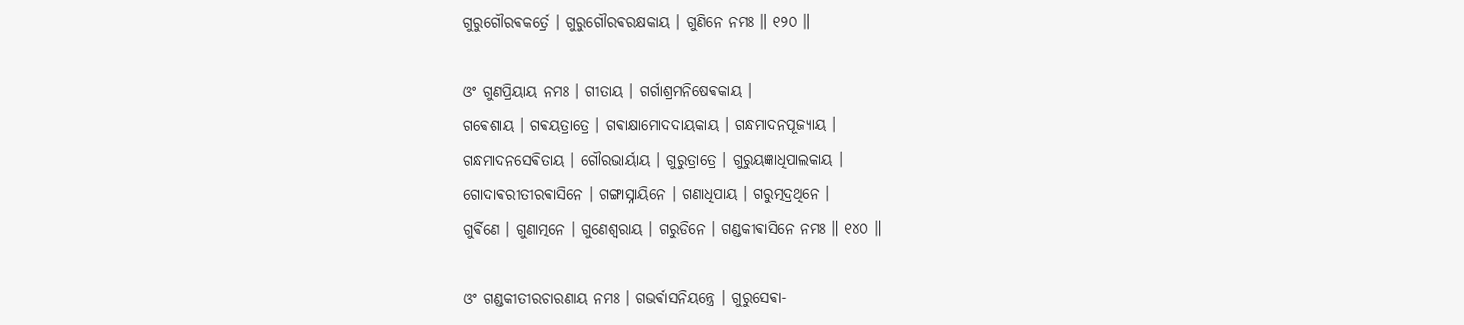ଗୁରୁଗୌରଵକର୍ତ୍ରେ । ଗୁରୁଗୌରଵରକ୍ଷକାୟ । ଗୁଣିନେ ନମଃ ॥ ୧୨୦ ॥

ଓଂ ଗୁଣପ୍ରିୟାୟ ନମଃ । ଗୀତାୟ । ଗର୍ଗାଶ୍ରମନିଷେଵକାୟ ।
ଗଵେଶାୟ । ଗଵୟତ୍ରାତ୍ରେ । ଗଵାକ୍ଷାମୋଦଦାୟକାୟ । ଗନ୍ଧମାଦନପୂଜ୍ୟାୟ ।
ଗନ୍ଧମାଦନସେଵିତାୟ । ଗୌରଭାର୍ୟାୟ । ଗୁରୁତ୍ରାତ୍ରେ । ଗୁରୁୟଜ୍ଞାଧିପାଲକାୟ ।
ଗୋଦାଵରୀତୀରଵାସିନେ । ଗଙ୍ଗାସ୍ନାୟିନେ । ଗଣାଧିପାୟ । ଗରୁତ୍ମଦ୍ରଥିନେ ।
ଗୁର୍ଵିଣେ । ଗୁଣାତ୍ମନେ । ଗୁଣେଶ୍ଵରାୟ । ଗରୁଡିନେ । ଗଣ୍ଡକୀଵାସିନେ ନମଃ ॥ ୧୪୦ ॥

ଓଂ ଗଣ୍ଡକୀତୀରଚାରଣାୟ ନମଃ । ଗଭର୍ଵାସନିୟନ୍ତ୍ରେ । ଗୁରୁସେଵା-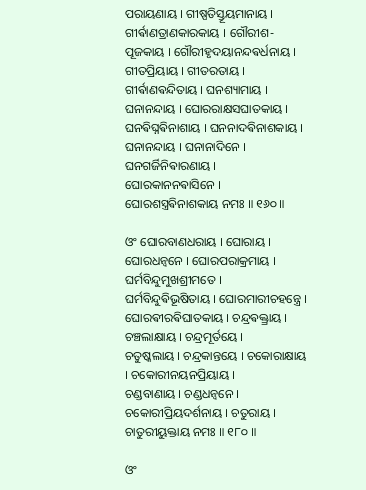ପରାୟଣାୟ । ଗୀଷ୍ପତିସ୍ତୂୟମାନାୟ । ଗୀର୍ଵାଣତ୍ରାଣକାରକାୟ । ଗୌରୀଶ-
ପୂଜକାୟ । ଗୌରୀହୃଦୟାନନ୍ଦଵର୍ଧନାୟ । ଗୀତପ୍ରିୟାୟ । ଗୀତରତାୟ ।
ଗୀର୍ଵାଣଵନ୍ଦିତାୟ । ଘନଶ୍ୟାମାୟ । ଘନାନନ୍ଦାୟ । ଘୋରରାକ୍ଷସଘାତକାୟ ।
ଘନଵିଘ୍ନଵିନାଶାୟ । ଘନନାଦଵିନାଶକାୟ । ଘନାନନ୍ଦାୟ । ଘନାନାଦିନେ ।
ଘନଗର୍ଜିନିଵାରଣାୟ । ଘୋରକାନନଵାସିନେ । ଘୋରଶସ୍ତ୍ରଵିନାଶକାୟ ନମଃ ॥ ୧୬୦ ॥

ଓଂ ଘୋରବାଣଧରାୟ । ଘୋରାୟ । ଘୋରଧନ୍ଵନେ । ଘୋରପରାକ୍ରମାୟ ।
ଘର୍ମବିନ୍ଦୁମୁଖଶ୍ରୀମତେ । ଘର୍ମବିନ୍ଦୁଵିଭୂଷିତାୟ । ଘୋରମାରୀଚହନ୍ତ୍ରେ ।
ଘୋରଵୀରଵିଘାତକାୟ । ଚନ୍ଦ୍ରଵକ୍ତ୍ରାୟ । ଚଞ୍ଚଲାକ୍ଷାୟ । ଚନ୍ଦ୍ରମୂର୍ତୟେ ।
ଚତୁଷ୍କଲାୟ । ଚନ୍ଦ୍ରକାନ୍ତୟେ । ଚକୋରାକ୍ଷାୟ । ଚକୋରୀନୟନପ୍ରିୟାୟ ।
ଚଣ୍ଡବାଣାୟ । ଚଣ୍ଡଧନ୍ଵନେ । ଚକୋରୀପ୍ରିୟଦର୍ଶନାୟ । ଚତୁରାୟ ।
ଚାତୁରୀୟୁକ୍ତାୟ ନମଃ ॥ ୧୮୦ ॥

ଓଂ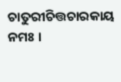ଚାତୁରୀଚିତ୍ତଚାରକାୟ ନମଃ ।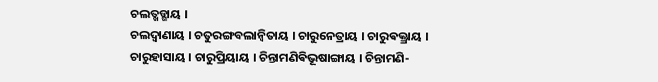ଚଲତ୍ଖଡ୍ଗାୟ ।
ଚଲଦ୍ବାଣାୟ । ଚତୁରଙ୍ଗବଲାନ୍ଵିତାୟ । ଚାରୁନେତ୍ରାୟ । ଚାରୁଵକ୍ତ୍ରାୟ ।
ଚାରୁହାସାୟ । ଚାରୁପ୍ରିୟାୟ । ଚିନ୍ତାମଣିଵିଭୂଷାଙ୍ଗାୟ । ଚିନ୍ତାମଣି-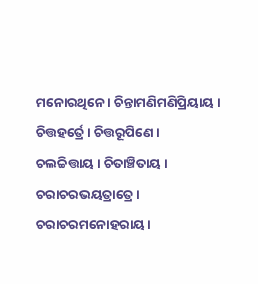ମନୋରଥିନେ । ଚିନ୍ତାମଣିମଣିପ୍ରିୟାୟ । ଚିତ୍ତହର୍ତ୍ରେ । ଚିତ୍ତରୂପିଣେ ।
ଚଲଚ୍ଚିତ୍ତାୟ । ଚିତାଞ୍ଚିତାୟ । ଚରାଚରଭୟତ୍ରାତ୍ରେ ।
ଚରାଚରମନୋହରାୟ ।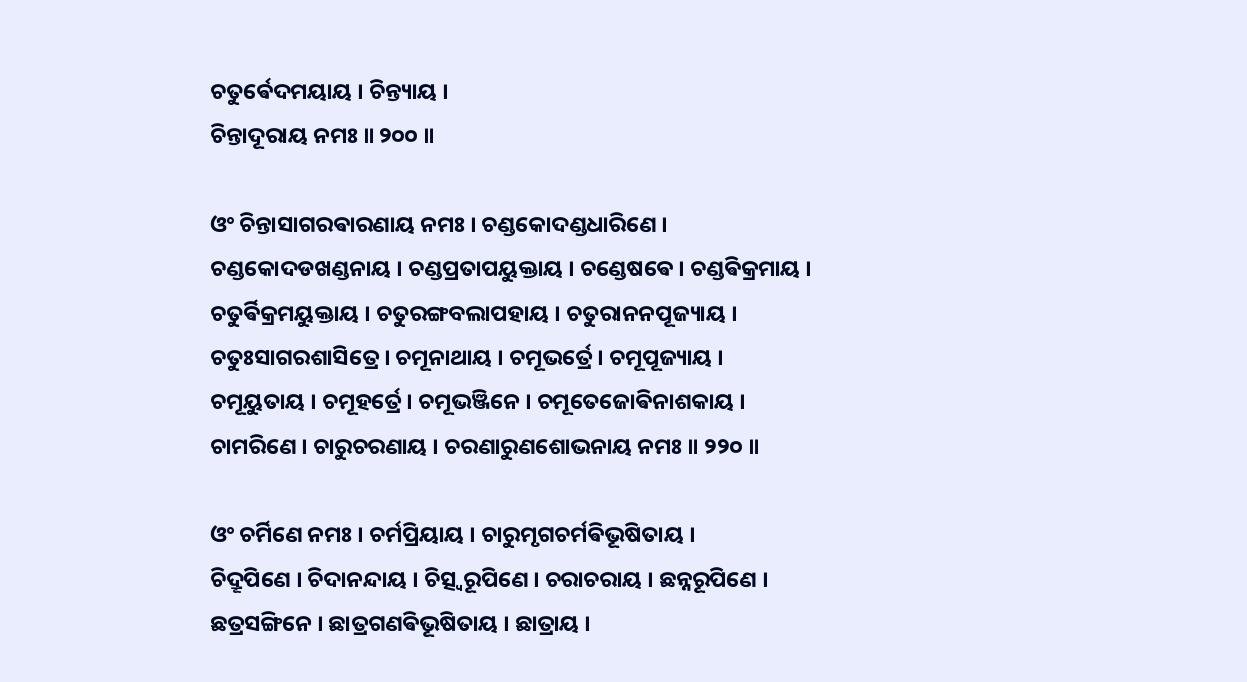ଚତୁର୍ଵେଦମୟାୟ । ଚିନ୍ତ୍ୟାୟ ।
ଚିନ୍ତାଦୂରାୟ ନମଃ ॥ ୨୦୦ ॥

ଓଂ ଚିନ୍ତାସାଗରଵାରଣାୟ ନମଃ । ଚଣ୍ଡକୋଦଣ୍ଡଧାରିଣେ ।
ଚଣ୍ଡକୋଦଡଖଣ୍ଡନାୟ । ଚଣ୍ଡପ୍ରତାପୟୁକ୍ତାୟ । ଚଣ୍ଡେଷଵେ । ଚଣ୍ଡଵିକ୍ରମାୟ ।
ଚତୁର୍ଵିକ୍ରମୟୁକ୍ତାୟ । ଚତୁରଙ୍ଗବଲାପହାୟ । ଚତୁରାନନପୂଜ୍ୟାୟ ।
ଚତୁଃସାଗରଶାସିତ୍ରେ । ଚମୂନାଥାୟ । ଚମୂଭର୍ତ୍ରେ । ଚମୂପୂଜ୍ୟାୟ ।
ଚମୂୟୁତାୟ । ଚମୂହର୍ତ୍ରେ । ଚମୂଭଞ୍ଜିନେ । ଚମୂତେଜୋଵିନାଶକାୟ ।
ଚାମରିଣେ । ଚାରୁଚରଣାୟ । ଚରଣାରୁଣଶୋଭନାୟ ନମଃ ॥ ୨୨୦ ॥

ଓଂ ଚର୍ମିଣେ ନମଃ । ଚର୍ମପ୍ରିୟାୟ । ଚାରୁମୃଗଚର୍ମଵିଭୂଷିତାୟ ।
ଚିଦ୍ରୂପିଣେ । ଚିଦାନନ୍ଦାୟ । ଚିତ୍ସ୍ଵରୂପିଣେ । ଚରାଚରାୟ । ଛନ୍ନରୂପିଣେ ।
ଛତ୍ରସଙ୍ଗିନେ । ଛାତ୍ରଗଣଵିଭୂଷିତାୟ । ଛାତ୍ରାୟ ।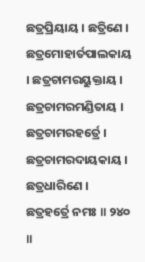ଛତ୍ରପ୍ରିୟାୟ । ଛତ୍ରିଣେ ।
ଛତ୍ରମୋହାର୍ତପାଲକାୟ । ଛତ୍ରଚାମରୟୁକ୍ତାୟ । ଛତ୍ରଚାମରମଣ୍ଡିତାୟ ।
ଛତ୍ରଚାମରହର୍ତ୍ରେ । ଛତ୍ରଚାମରଦାୟକାୟ । ଛତ୍ରଧାରିଣେ ।
ଛତ୍ରହର୍ତ୍ରେ ନମଃ ॥ ୨୪୦ ॥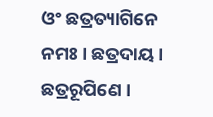ଓଂ ଛତ୍ରତ୍ୟାଗିନେ ନମଃ । ଛତ୍ରଦାୟ । ଛତ୍ରରୂପିଣେ ।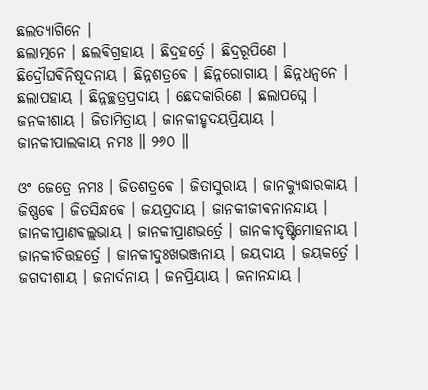ଛଲତ୍ୟାଗିନେ ।
ଛଲାତ୍ମନେ । ଛଲଵିଗ୍ରହାୟ । ଛିଦ୍ରହର୍ତ୍ରେ । ଛିଦ୍ରରୂପିଣେ ।
ଛିଦ୍ରୌଘଵିନିଷୂଦନାୟ । ଛିନ୍ନଶତ୍ରଵେ । ଛିନ୍ନରୋଗାୟ । ଛିନ୍ନଧନ୍ଵନେ ।
ଛଲାପହାୟ । ଛିନ୍ନଚ୍ଛତ୍ରପ୍ରଦାୟ । ଛେଦକାରିଣେ । ଛଲାପଘ୍ନେ ।
ଜନକୀଶାୟ । ଜିତାମିତ୍ରାୟ । ଜାନକୀହୃଦୟପ୍ରିୟାୟ ।
ଜାନକୀପାଲକାୟ ନମଃ ॥ ୨୬୦ ॥

ଓଂ ଜେତ୍ରେ ନମଃ । ଜିତଶତ୍ରଵେ । ଜିତାସୁରାୟ । ଜାନକ୍ୟୁଦ୍ଧାରକାୟ ।
ଜିଷ୍ଣଵେ । ଜିତସିନ୍ଧଵେ । ଜୟପ୍ରଦାୟ । ଜାନକୀଜୀଵନାନନ୍ଦାୟ ।
ଜାନକୀପ୍ରାଣଵଲ୍ଲଭାୟ । ଜାନକୀପ୍ରାଣଭର୍ତ୍ରେ । ଜାନକୀଦୃଷ୍ଟିମୋହନାୟ ।
ଜାନକୀଚିତ୍ତହର୍ତ୍ରେ । ଜାନକୀଦୁଃଖଭଞ୍ଜନାୟ । ଜୟଦାୟ । ଜୟକର୍ତ୍ରେ ।
ଜଗଦୀଶାୟ । ଜନାର୍ଦନାୟ । ଜନପ୍ରିୟାୟ । ଜନାନନ୍ଦାୟ ।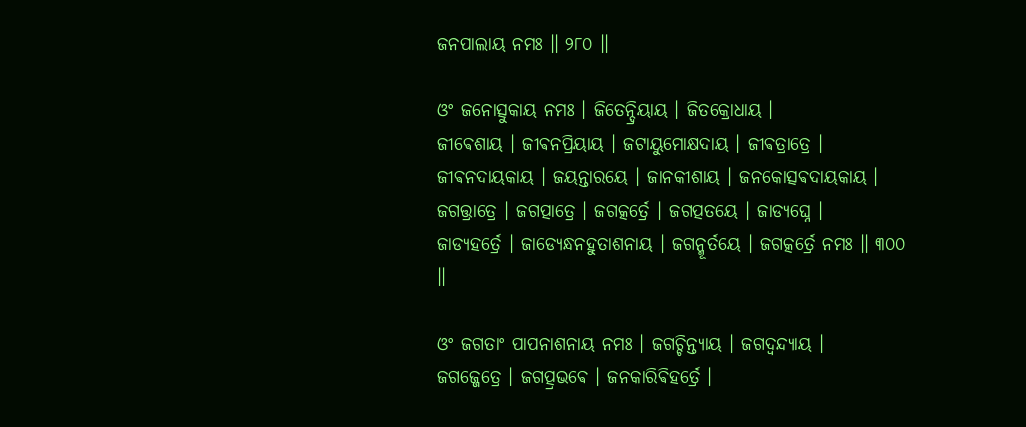ଜନପାଲାୟ ନମଃ ॥ ୨୮୦ ॥

ଓଂ ଜନୋତ୍ସୁକାୟ ନମଃ । ଜିତେନ୍ଦ୍ରିୟାୟ । ଜିତକ୍ରୋଧାୟ ।
ଜୀଵେଶାୟ । ଜୀଵନପ୍ରିୟାୟ । ଜଟାୟୁମୋକ୍ଷଦାୟ । ଜୀଵତ୍ରାତ୍ରେ ।
ଜୀଵନଦାୟକାୟ । ଜୟନ୍ତାରୟେ । ଜାନକୀଶାୟ । ଜନକୋତ୍ସଵଦାୟକାୟ ।
ଜଗତ୍ତ୍ରାତ୍ରେ । ଜଗତ୍ପାତ୍ରେ । ଜଗତ୍କର୍ତ୍ରେ । ଜଗତ୍ପତୟେ । ଜାଡ୍ୟଘ୍ନେ ।
ଜାଡ୍ୟହର୍ତ୍ରେ । ଜାଡ୍ୟେନ୍ଧନହୁତାଶନାୟ । ଜଗନ୍ମୂର୍ତୟେ । ଜଗତ୍କର୍ତ୍ରେ ନମଃ ॥ ୩୦୦ ॥

ଓଂ ଜଗତାଂ ପାପନାଶନାୟ ନମଃ । ଜଗଚ୍ଚିନ୍ତ୍ୟାୟ । ଜଗଦ୍ଵନ୍ଦ୍ୟାୟ ।
ଜଗଜ୍ଜେତ୍ରେ । ଜଗତ୍ପ୍ରଭଵେ । ଜନକାରିଵିହର୍ତ୍ରେ ।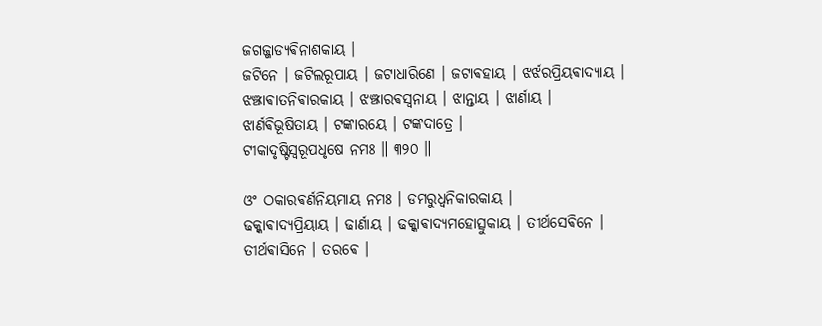ଜଗଜ୍ଜାଡ୍ୟଵିନାଶକାୟ ।
ଜଟିନେ । ଜଟିଲରୂପାୟ । ଜଟାଧାରିଣେ । ଜଟାଵହାୟ । ଝର୍ଝରପ୍ରିୟଵାଦ୍ୟାୟ ।
ଝଞ୍ଝାଵାତନିଵାରକାୟ । ଝଞ୍ଝାରଵସ୍ଵନାୟ । ଝାନ୍ତାୟ । ଝାର୍ଣାୟ ।
ଝାର୍ଣଵିଭୂଷିତାୟ । ଟଙ୍କାରୟେ । ଟଙ୍କଦାତ୍ରେ ।
ଟୀକାଦୃଷ୍ଟିସ୍ଵରୂପଧୃଷେ ନମଃ ॥ ୩୨୦ ॥

ଓଂ ଠକାରଵର୍ଣନିୟମାୟ ନମଃ । ଡମରୁଧ୍ଵନିକାରକାୟ ।
ଢକ୍କାଵାଦ୍ୟପ୍ରିୟାୟ । ଢାର୍ଣାୟ । ଢକ୍କାଵାଦ୍ୟମହୋତ୍ସୁକାୟ । ତୀର୍ଥସେଵିନେ ।
ତୀର୍ଥଵାସିନେ । ତରଵେ ।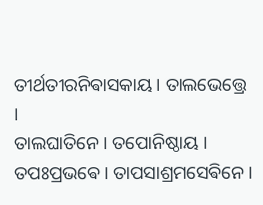ତୀର୍ଥତୀରନିଵାସକାୟ । ତାଲଭେତ୍ତ୍ରେ ।
ତାଲଘାତିନେ । ତପୋନିଷ୍ଠାୟ । ତପଃପ୍ରଭଵେ । ତାପସାଶ୍ରମସେଵିନେ ।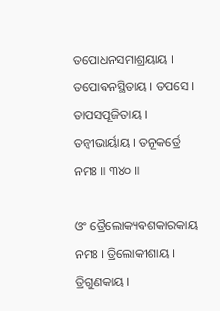ତପୋଧନସମାଶ୍ରୟାୟ । ତପୋଵନସ୍ଥିତାୟ । ତପସେ । ତାପସପୂଜିତାୟ ।
ତନ୍ଵୀଭାର୍ୟାୟ । ତନୂକର୍ତ୍ରେ ନମଃ ॥ ୩୪୦ ॥

ଓଂ ତ୍ରୈଲୋକ୍ୟଵଶକାରକାୟ ନମଃ । ତ୍ରିଲୋକୀଶାୟ । ତ୍ରିଗୁଣକାୟ ।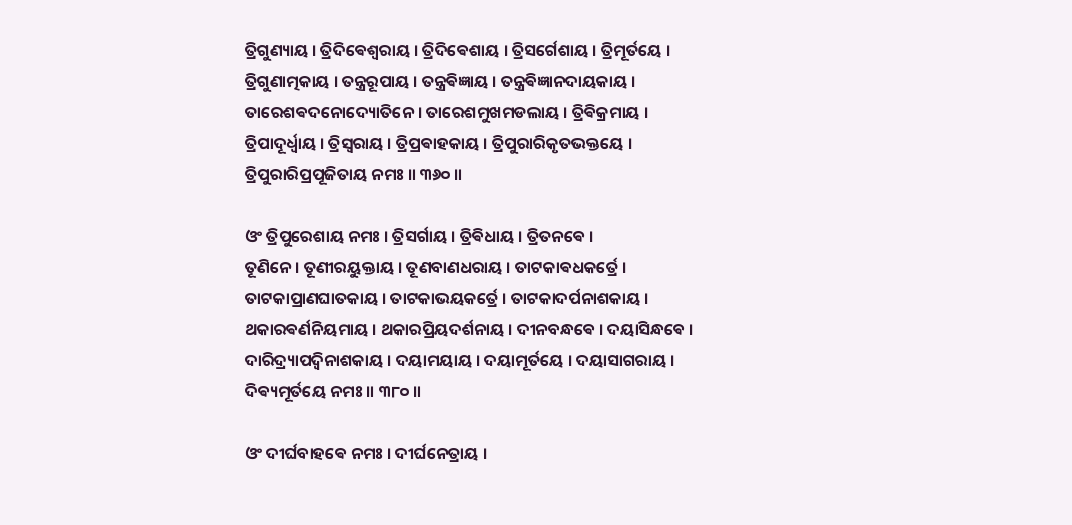ତ୍ରିଗୁଣ୍ୟାୟ । ତ୍ରିଦିଵେଶ୍ଵରାୟ । ତ୍ରିଦିଵେଶାୟ । ତ୍ରିସର୍ଗେଶାୟ । ତ୍ରିମୂର୍ତୟେ ।
ତ୍ରିଗୁଣାତ୍ମକାୟ । ତନ୍ତ୍ରରୂପାୟ । ତନ୍ତ୍ରଵିଜ୍ଞାୟ । ତନ୍ତ୍ରଵିଜ୍ଞାନଦାୟକାୟ ।
ତାରେଶଵଦନୋଦ୍ୟୋତିନେ । ତାରେଶମୁଖମଡଲାୟ । ତ୍ରିଵିକ୍ରମାୟ ।
ତ୍ରିପାଦୂର୍ଧ୍ଵାୟ । ତ୍ରିସ୍ଵରାୟ । ତ୍ରିପ୍ରଵାହକାୟ । ତ୍ରିପୁରାରିକୃତଭକ୍ତୟେ ।
ତ୍ରିପୁରାରିପ୍ରପୂଜିତାୟ ନମଃ ॥ ୩୬୦ ॥

ଓଂ ତ୍ରିପୁରେଶାୟ ନମଃ । ତ୍ରିସର୍ଗାୟ । ତ୍ରିଵିଧାୟ । ତ୍ରିତନଵେ ।
ତୂଣିନେ । ତୂଣୀରୟୁକ୍ତାୟ । ତୂଣବାଣଧରାୟ । ତାଟକାଵଧକର୍ତ୍ରେ ।
ତାଟକାପ୍ରାଣଘାତକାୟ । ତାଟକାଭୟକର୍ତ୍ରେ । ତାଟକାଦର୍ପନାଶକାୟ ।
ଥକାରଵର୍ଣନିୟମାୟ । ଥକାରପ୍ରିୟଦର୍ଶନାୟ । ଦୀନବନ୍ଧଵେ । ଦୟାସିନ୍ଧଵେ ।
ଦାରିଦ୍ର୍ୟାପଦ୍ଵିନାଶକାୟ । ଦୟାମୟାୟ । ଦୟାମୂର୍ତୟେ । ଦୟାସାଗରାୟ ।
ଦିଵ୍ୟମୂର୍ତୟେ ନମଃ ॥ ୩୮୦ ॥

ଓଂ ଦୀର୍ଘବାହଵେ ନମଃ । ଦୀର୍ଘନେତ୍ରାୟ ।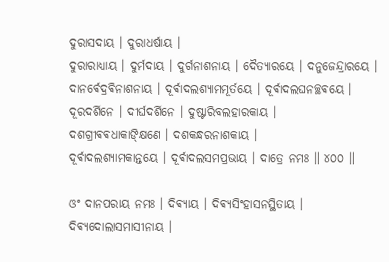ଦୁରାସଦାୟ । ଦୁରାଧର୍ଷାୟ ।
ଦୁରାରାଧ୍ୟାୟ । ଦୁର୍ମଦାୟ । ଦୁର୍ଗନାଶନାୟ । ଦୈତ୍ୟାରୟେ । ଦନୁଜେନ୍ଦ୍ରାରୟେ ।
ଦାନର୍ଵେଦ୍ରଵିନାଶନାୟ । ଦୂର୍ଵାଦଲଶ୍ୟାମମୂର୍ତୟେ । ଦୂର୍ଵାଦଲଘନଚ୍ଛଵୟେ ।
ଦୂରଦର୍ଶିନେ । ଦୀର୍ଘଦର୍ଶିନେ । ଦୁଷ୍ଟାରିବଲହାରକାୟ ।
ଦଶଗ୍ରୀଵଵଧାକାଙ୍କ୍ଷିଣେ । ଦଶକନ୍ଧରନାଶକାୟ ।
ଦୂର୍ଵାଦଲଶ୍ୟାମକାନ୍ତୟେ । ଦୂର୍ଵାଦଲସମପ୍ରଭାୟ । ଦାତ୍ରେ ନମଃ ॥ ୪୦୦ ॥

ଓଂ ଦାନପରାୟ ନମଃ । ଦିଵ୍ୟାୟ । ଦିଵ୍ୟସିଂହାସନସ୍ଥିତାୟ ।
ଦିଵ୍ୟଦୋଲାସମାସୀନାୟ ।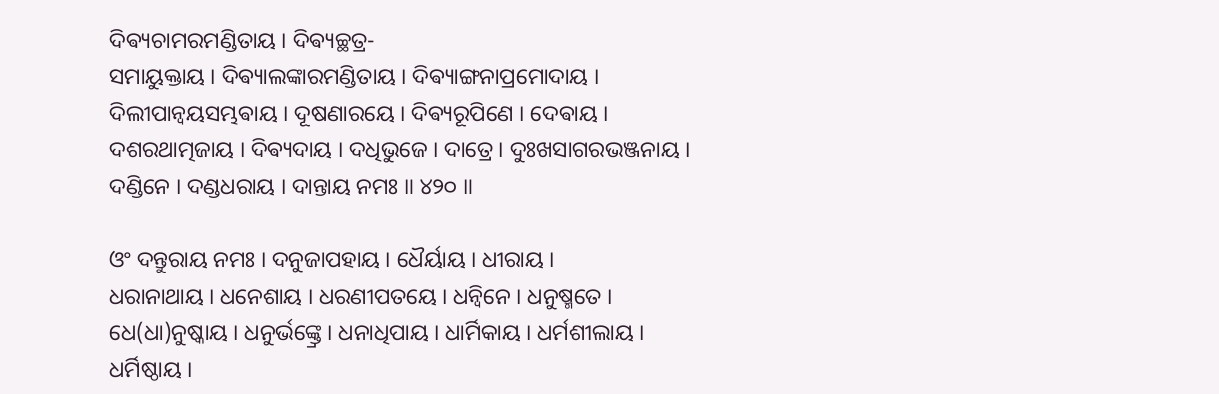ଦିଵ୍ୟଚାମରମଣ୍ଡିତାୟ । ଦିଵ୍ୟଚ୍ଛତ୍ର-
ସମାୟୁକ୍ତାୟ । ଦିଵ୍ୟାଲଙ୍କାରମଣ୍ଡିତାୟ । ଦିଵ୍ୟାଙ୍ଗନାପ୍ରମୋଦାୟ ।
ଦିଲୀପାନ୍ଵୟସମ୍ଭଵାୟ । ଦୂଷଣାରୟେ । ଦିଵ୍ୟରୂପିଣେ । ଦେଵାୟ ।
ଦଶରଥାତ୍ମଜାୟ । ଦିଵ୍ୟଦାୟ । ଦଧିଭୁଜେ । ଦାତ୍ରେ । ଦୁଃଖସାଗରଭଞ୍ଜନାୟ ।
ଦଣ୍ଡିନେ । ଦଣ୍ଡଧରାୟ । ଦାନ୍ତାୟ ନମଃ ॥ ୪୨୦ ॥

ଓଂ ଦନ୍ତୁରାୟ ନମଃ । ଦନୁଜାପହାୟ । ଧୈର୍ୟାୟ । ଧୀରାୟ ।
ଧରାନାଥାୟ । ଧନେଶାୟ । ଧରଣୀପତୟେ । ଧନ୍ଵିନେ । ଧନୁଷ୍ମତେ ।
ଧେ(ଧା)ନୁଷ୍କାୟ । ଧନୁର୍ଭଙ୍କ୍ତ୍ରେ । ଧନାଧିପାୟ । ଧାର୍ମିକାୟ । ଧର୍ମଶୀଲାୟ ।
ଧର୍ମିଷ୍ଠାୟ ।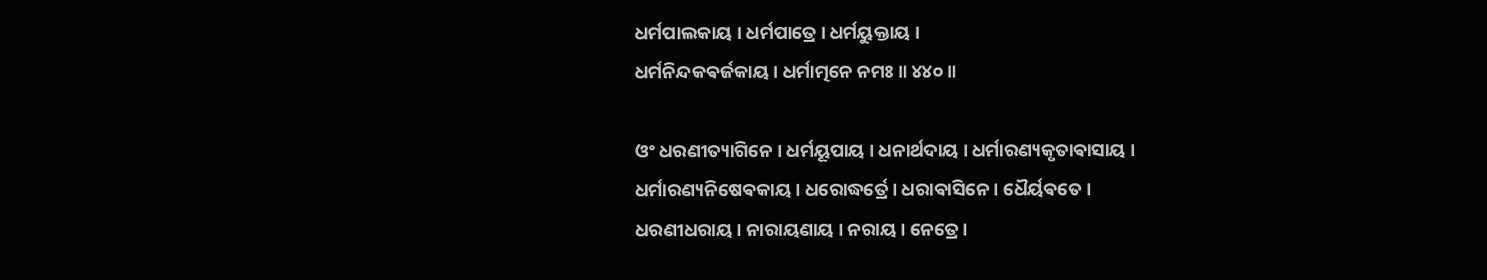ଧର୍ମପାଲକାୟ । ଧର୍ମପାତ୍ରେ । ଧର୍ମୟୁକ୍ତାୟ ।
ଧର୍ମନିନ୍ଦକଵର୍ଜକାୟ । ଧର୍ମାତ୍ମନେ ନମଃ ॥ ୪୪୦ ॥

ଓଂ ଧରଣୀତ୍ୟାଗିନେ । ଧର୍ମୟୂପାୟ । ଧନାର୍ଥଦାୟ । ଧର୍ମାରଣ୍ୟକୃତାଵାସାୟ ।
ଧର୍ମାରଣ୍ୟନିଷେଵକାୟ । ଧରୋଦ୍ଧର୍ତ୍ରେ । ଧରାଵାସିନେ । ଧୈର୍ୟଵତେ ।
ଧରଣୀଧରାୟ । ନାରାୟଣାୟ । ନରାୟ । ନେତ୍ରେ ।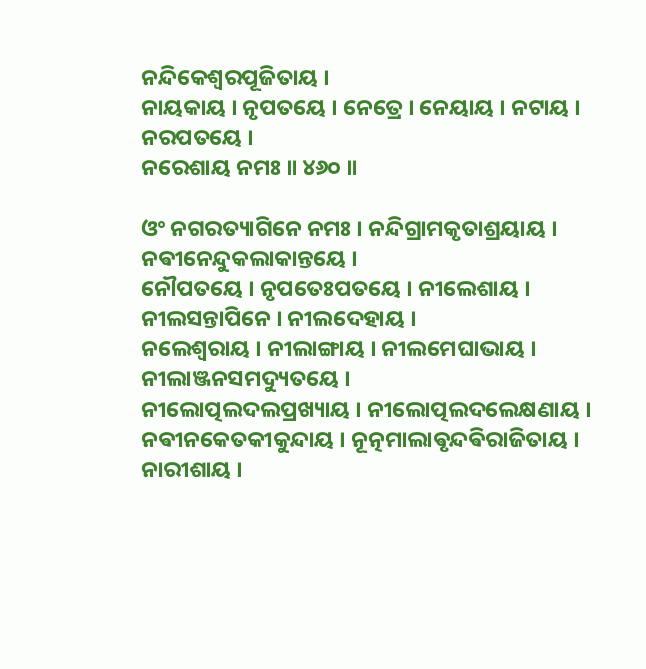ନନ୍ଦିକେଶ୍ଵରପୂଜିତାୟ ।
ନାୟକାୟ । ନୃପତୟେ । ନେତ୍ରେ । ନେୟାୟ । ନଟାୟ । ନରପତୟେ ।
ନରେଶାୟ ନମଃ ॥ ୪୬୦ ॥

ଓଂ ନଗରତ୍ୟାଗିନେ ନମଃ । ନନ୍ଦିଗ୍ରାମକୃତାଶ୍ରୟାୟ । ନଵୀନେନ୍ଦୁକଲାକାନ୍ତୟେ ।
ନୌପତୟେ । ନୃପତେଃପତୟେ । ନୀଲେଶାୟ । ନୀଲସନ୍ତାପିନେ । ନୀଲଦେହାୟ ।
ନଲେଶ୍ଵରାୟ । ନୀଲାଙ୍ଗାୟ । ନୀଲମେଘାଭାୟ । ନୀଲାଞ୍ଜନସମଦ୍ୟୁତୟେ ।
ନୀଲୋତ୍ପଲଦଲପ୍ରଖ୍ୟାୟ । ନୀଲୋତ୍ପଲଦଲେକ୍ଷଣାୟ ।
ନଵୀନକେତକୀକୁନ୍ଦାୟ । ନୂତ୍ନମାଲାଵୃନ୍ଦଵିରାଜିତାୟ । ନାରୀଶାୟ ।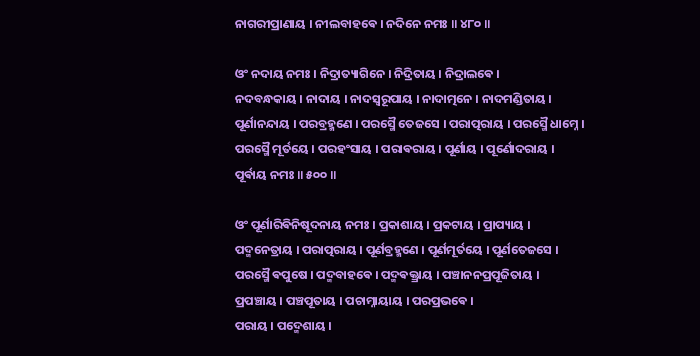ନାଗରୀପ୍ରାଣାୟ । ନୀଲବାହଵେ । ନଦିନେ ନମଃ ॥ ୪୮୦ ॥

ଓଂ ନଦାୟ ନମଃ । ନିଦ୍ରାତ୍ୟାଗିନେ । ନିଦ୍ରିତାୟ । ନିଦ୍ରାଲଵେ ।
ନଦବନ୍ଧକାୟ । ନାଦାୟ । ନାଦସ୍ଵରୂପାୟ । ନାଦାତ୍ମନେ । ନାଦମଣ୍ଡିତାୟ ।
ପୂର୍ଣାନନ୍ଦାୟ । ପରବ୍ରହ୍ମଣେ । ପରସ୍ମୈ ତେଜସେ । ପରାତ୍ପରାୟ । ପରସ୍ମୈ ଧାମ୍ନେ ।
ପରସ୍ମୈ ମୂର୍ତୟେ । ପରହଂସାୟ । ପରାଵରାୟ । ପୂର୍ଣାୟ । ପୂର୍ଣୋଦରାୟ ।
ପୂର୍ଵାୟ ନମଃ ॥ ୫୦୦ ॥

ଓଂ ପୂର୍ଣାରିଵିନିଷୂଦନାୟ ନମଃ । ପ୍ରକାଶାୟ । ପ୍ରକଟାୟ । ପ୍ରାପ୍ୟାୟ ।
ପଦ୍ମନେତ୍ରାୟ । ପରାତ୍ପରାୟ । ପୂର୍ଣବ୍ରହ୍ମଣେ । ପୂର୍ଣମୂର୍ତୟେ । ପୂର୍ଣତେଜସେ ।
ପରସ୍ମୈ ଵପୁଷେ । ପଦ୍ମବାହଵେ । ପଦ୍ମଵକ୍ତ୍ରାୟ । ପଞ୍ଚାନନପ୍ରପୂଜିତାୟ ।
ପ୍ରପଞ୍ଚାୟ । ପଞ୍ଚପୂତାୟ । ପଚାମ୍ନାୟାୟ । ପରପ୍ରଭଵେ ।
ପରାୟ । ପଦ୍ମେଶାୟ ।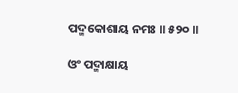ପଦ୍ମକୋଶାୟ ନମଃ ॥ ୫୨୦ ॥

ଓଂ ପଦ୍ମାକ୍ଷାୟ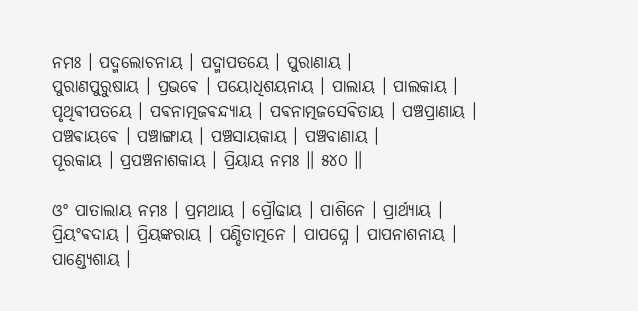ନମଃ । ପଦ୍ମଲୋଚନାୟ । ପଦ୍ମାପତୟେ । ପୁରାଣାୟ ।
ପୁରାଣପୁରୁଷାୟ । ପ୍ରଭଵେ । ପୟୋଧିଶୟନାୟ । ପାଲାୟ । ପାଲକାୟ ।
ପୃଥିଵୀପତୟେ । ପଵନାତ୍ମଜଵନ୍ଦ୍ୟାୟ । ପଵନାତ୍ମଜସେଵିତାୟ । ପଞ୍ଚପ୍ରାଣାୟ ।
ପଞ୍ଚଵାୟଵେ । ପଞ୍ଚାଙ୍ଗାୟ । ପଞ୍ଚସାୟକାୟ । ପଞ୍ଚବାଣାୟ ।
ପୂରକାୟ । ପ୍ରପଞ୍ଚନାଶକାୟ । ପ୍ରିୟାୟ ନମଃ ॥ ୫୪୦ ॥

ଓଂ ପାତାଲାୟ ନମଃ । ପ୍ରମଥାୟ । ପ୍ରୌଢାୟ । ପାଶିନେ । ପ୍ରାର୍ଥ୍ୟାୟ ।
ପ୍ରିୟଂଵଦାୟ । ପ୍ରିୟଙ୍କରାୟ । ପଣ୍ଡିତାତ୍ମନେ । ପାପଘ୍ନେ । ପାପନାଶନାୟ ।
ପାଣ୍ଡ୍ୟେଶାୟ ।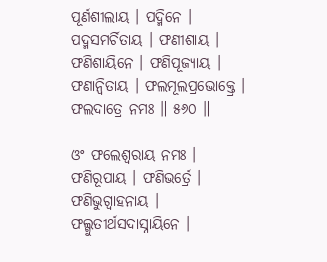ପୂର୍ଣଶୀଲାୟ । ପଦ୍ମିନେ । ପଦ୍ମସମର୍ଚିତାୟ । ଫଣୀଶାୟ ।
ଫଣିଶାୟିନେ । ଫଣିପୂଜ୍ୟାୟ । ଫଣାନ୍ଵିତାୟ । ଫଲମୂଲପ୍ରଭୋକ୍ତ୍ରେ ।
ଫଲଦାତ୍ରେ ନମଃ ॥ ୫୬୦ ॥

ଓଂ ଫଲେଶ୍ଵରାୟ ନମଃ । ଫଣିରୂପାୟ । ଫଣିଭର୍ତ୍ରେ । ଫଣିଭୁଗ୍ଵାହନାୟ ।
ଫଲ୍ଗୁତୀର୍ଥସଦାସ୍ନାୟିନେ ।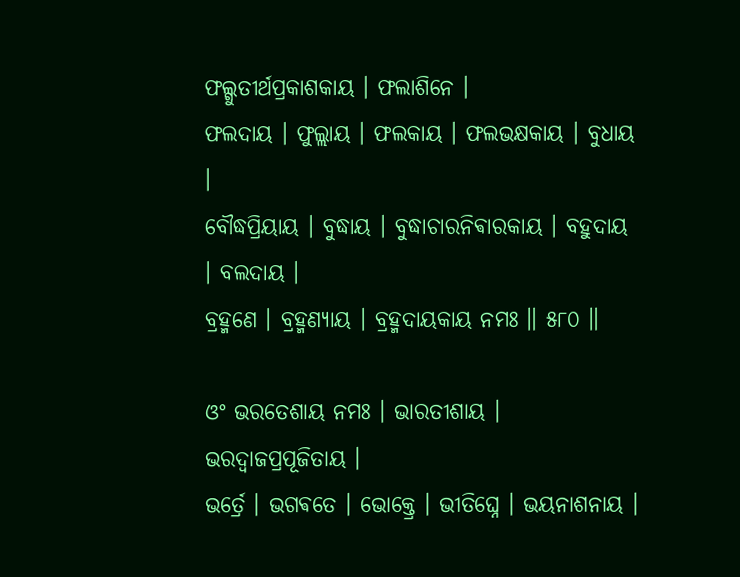ଫଲ୍ଗୁତୀର୍ଥପ୍ରକାଶକାୟ । ଫଲାଶିନେ ।
ଫଲଦାୟ । ଫୁଲ୍ଲାୟ । ଫଲକାୟ । ଫଲଭକ୍ଷକାୟ । ବୁଧାୟ ।
ବୌଦ୍ଧପ୍ରିୟାୟ । ବୁଦ୍ଧାୟ । ବୁଦ୍ଧାଚାରନିଵାରକାୟ । ବହୁଦାୟ । ବଲଦାୟ ।
ବ୍ରହ୍ମଣେ । ବ୍ରହ୍ମଣ୍ୟାୟ । ବ୍ରହ୍ମଦାୟକାୟ ନମଃ ॥ ୫୮୦ ॥

ଓଂ ଭରତେଶାୟ ନମଃ । ଭାରତୀଶାୟ । ଭରଦ୍ଵାଜପ୍ରପୂଜିତାୟ ।
ଭର୍ତ୍ରେ । ଭଗଵତେ । ଭୋକ୍ତ୍ରେ । ଭୀତିଘ୍ନେ । ଭୟନାଶନାୟ ।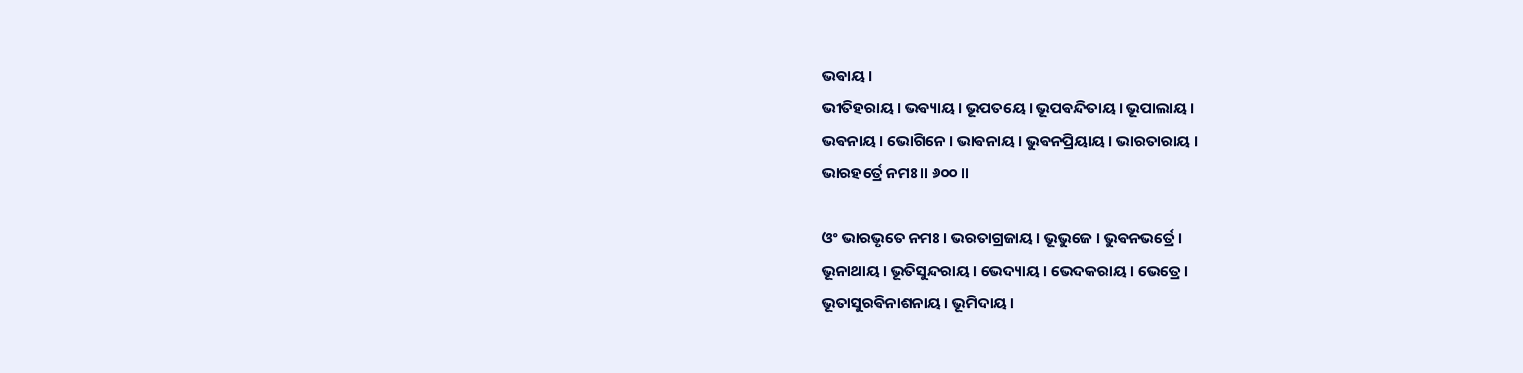ଭଵାୟ ।
ଭୀତିହରାୟ । ଭଵ୍ୟାୟ । ଭୂପତୟେ । ଭୂପଵନ୍ଦିତାୟ । ଭୂପାଲାୟ ।
ଭଵନାୟ । ଭୋଗିନେ । ଭାଵନାୟ । ଭୁଵନପ୍ରିୟାୟ । ଭାରତାରାୟ ।
ଭାରହର୍ତ୍ରେ ନମଃ ॥ ୬୦୦ ॥

ଓଂ ଭାରଭୃତେ ନମଃ । ଭରତାଗ୍ରଜାୟ । ଭୂଭୁଜେ । ଭୁଵନଭର୍ତ୍ରେ ।
ଭୂନାଥାୟ । ଭୂତିସୁନ୍ଦରାୟ । ଭେଦ୍ୟାୟ । ଭେଦକରାୟ । ଭେତ୍ରେ ।
ଭୂତାସୁରଵିନାଶନାୟ । ଭୂମିଦାୟ ।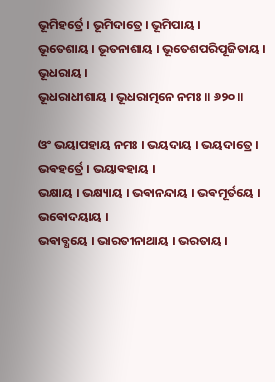ଭୂମିହର୍ତ୍ରେ । ଭୂମିଦାତ୍ରେ । ଭୂମିପାୟ ।
ଭୂତେଶାୟ । ଭୂତନାଶାୟ । ଭୂତେଶପରିପୂଜିତାୟ । ଭୂଧରାୟ ।
ଭୂଧରାଧୀଶାୟ । ଭୂଧରାତ୍ମନେ ନମଃ ॥ ୬୨୦ ॥

ଓଂ ଭୟାପହାୟ ନମଃ । ଭୟଦାୟ । ଭୟଦାତ୍ରେ । ଭଵହର୍ତ୍ରେ । ଭୟାଵହାୟ ।
ଭକ୍ଷାୟ । ଭକ୍ଷ୍ୟାୟ । ଭଵାନନ୍ଦାୟ । ଭଵମୂର୍ତୟେ । ଭଵୋଦୟାୟ ।
ଭଵାବ୍ଧୟେ । ଭାରତୀନାଥାୟ । ଭରତାୟ ।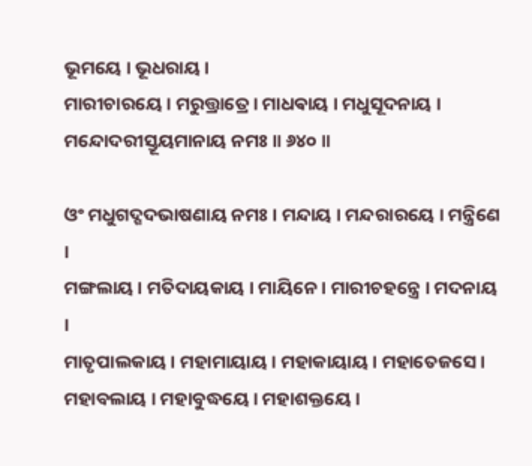ଭୂମୟେ । ଭୂଧରାୟ ।
ମାରୀଚାରୟେ । ମରୁତ୍ତ୍ରାତ୍ରେ । ମାଧଵାୟ । ମଧୁସୂଦନାୟ ।
ମନ୍ଦୋଦରୀସ୍ତୂୟମାନାୟ ନମଃ ॥ ୬୪୦ ॥

ଓଂ ମଧୁଗଦ୍ଗଦଭାଷଣାୟ ନମଃ । ମନ୍ଦାୟ । ମନ୍ଦରାରୟେ । ମନ୍ତ୍ରିଣେ ।
ମଙ୍ଗଲାୟ । ମତିଦାୟକାୟ । ମାୟିନେ । ମାରୀଚହନ୍ତ୍ରେ । ମଦନାୟ ।
ମାତୃପାଲକାୟ । ମହାମାୟାୟ । ମହାକାୟାୟ । ମହାତେଜସେ ।
ମହାବଲାୟ । ମହାବୁଦ୍ଧୟେ । ମହାଶକ୍ତୟେ ।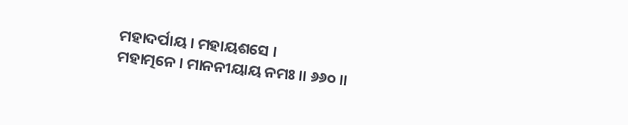ମହାଦର୍ପାୟ । ମହାୟଶସେ ।
ମହାତ୍ମନେ । ମାନନୀୟାୟ ନମଃ ॥ ୬୬୦ ॥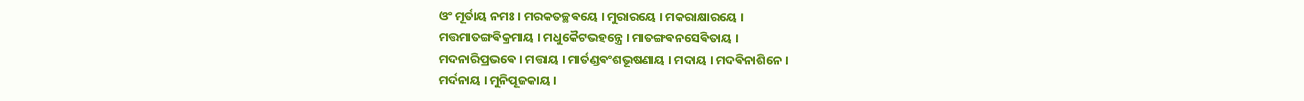ଓଂ ମୂର୍ତାୟ ନମଃ । ମରକତଚ୍ଛଵୟେ । ମୁରାରୟେ । ମକରାକ୍ଷାରୟେ ।
ମତ୍ତମାତଙ୍ଗଵିକ୍ରମାୟ । ମଧୁକୈଟଭହନ୍ତ୍ରେ । ମାତଙ୍ଗଵନସେଵିତାୟ ।
ମଦନାରିପ୍ରଭଵେ । ମତ୍ତାୟ । ମାର୍ତଣ୍ଡଵଂଶଭୂଷଣାୟ । ମଦାୟ । ମଦଵିନାଶିନେ ।
ମର୍ଦନାୟ । ମୁନିପୂଜକାୟ ।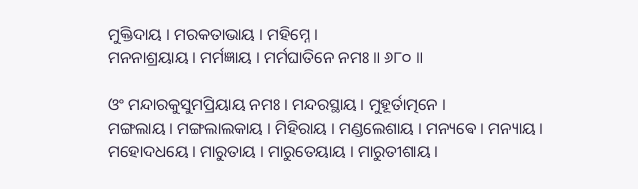ମୁକ୍ତିଦାୟ । ମରକତାଭାୟ । ମହିମ୍ନେ ।
ମନନାଶ୍ରୟାୟ । ମର୍ମଜ୍ଞାୟ । ମର୍ମଘାତିନେ ନମଃ ॥ ୬୮୦ ॥

ଓଂ ମନ୍ଦାରକୁସୁମପ୍ରିୟାୟ ନମଃ । ମନ୍ଦରସ୍ଥାୟ । ମୁହୂର୍ତାତ୍ମନେ ।
ମଙ୍ଗଲାୟ । ମଙ୍ଗଲାଲକାୟ । ମିହିରାୟ । ମଣ୍ଡଲେଶାୟ । ମନ୍ୟଵେ । ମନ୍ୟାୟ ।
ମହୋଦଧୟେ । ମାରୁତାୟ । ମାରୁତେୟାୟ । ମାରୁତୀଶାୟ ।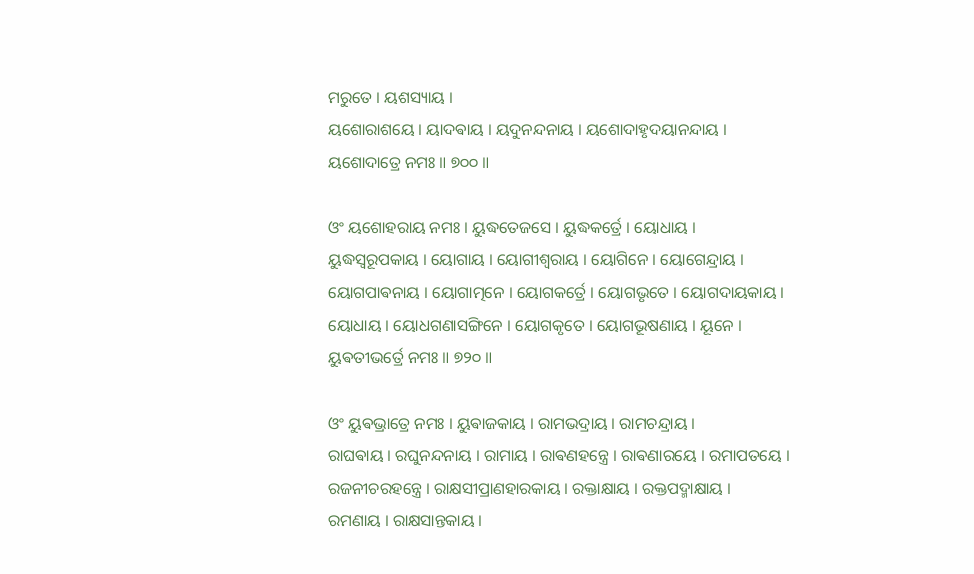ମରୁତେ । ୟଶସ୍ୟାୟ ।
ୟଶୋରାଶୟେ । ୟାଦଵାୟ । ୟଦୁନନ୍ଦନାୟ । ୟଶୋଦାହୃଦୟାନନ୍ଦାୟ ।
ୟଶୋଦାତ୍ରେ ନମଃ ॥ ୭୦୦ ॥

ଓଂ ୟଶୋହରାୟ ନମଃ । ୟୁଦ୍ଧତେଜସେ । ୟୁଦ୍ଧକର୍ତ୍ରେ । ୟୋଧାୟ ।
ୟୁଦ୍ଧସ୍ଵରୂପକାୟ । ୟୋଗାୟ । ୟୋଗୀଶ୍ଵରାୟ । ୟୋଗିନେ । ୟୋଗେନ୍ଦ୍ରାୟ ।
ୟୋଗପାଵନାୟ । ୟୋଗାତ୍ମନେ । ୟୋଗକର୍ତ୍ରେ । ୟୋଗଭୃତେ । ୟୋଗଦାୟକାୟ ।
ୟୋଧାୟ । ୟୋଧଗଣାସଙ୍ଗିନେ । ୟୋଗକୃତେ । ୟୋଗଭୂଷଣାୟ । ୟୂନେ ।
ୟୁଵତୀଭର୍ତ୍ରେ ନମଃ ॥ ୭୨୦ ॥

ଓଂ ୟୁଵଭ୍ରାତ୍ରେ ନମଃ । ୟୁଵାଜକାୟ । ରାମଭଦ୍ରାୟ । ରାମଚନ୍ଦ୍ରାୟ ।
ରାଘଵାୟ । ରଘୁନନ୍ଦନାୟ । ରାମାୟ । ରାଵଣହନ୍ତ୍ରେ । ରାଵଣାରୟେ । ରମାପତୟେ ।
ରଜନୀଚରହନ୍ତ୍ରେ । ରାକ୍ଷସୀପ୍ରାଣହାରକାୟ । ରକ୍ତାକ୍ଷାୟ । ରକ୍ତପଦ୍ମାକ୍ଷାୟ ।
ରମଣାୟ । ରାକ୍ଷସାନ୍ତକାୟ ।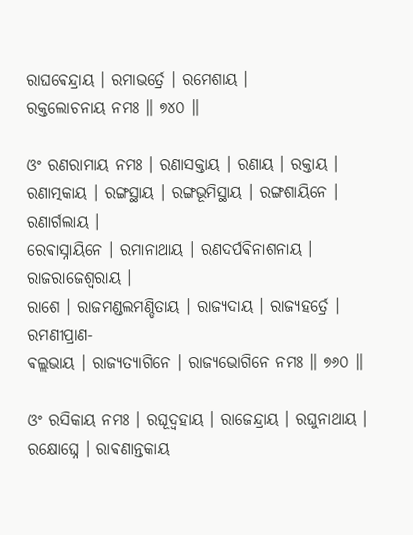ରାଘଵେନ୍ଦ୍ରାୟ । ରମାଭର୍ତ୍ରେ । ରମେଶାୟ ।
ରକ୍ତଲୋଚନାୟ ନମଃ ॥ ୭୪୦ ॥

ଓଂ ରଣରାମାୟ ନମଃ । ରଣାସକ୍ତାୟ । ରଣାୟ । ରକ୍ତାୟ ।
ରଣାତ୍ମକାୟ । ରଙ୍ଗସ୍ଥାୟ । ରଙ୍ଗଭୂମିସ୍ଥାୟ । ରଙ୍ଗଶାୟିନେ । ରଣାର୍ଗଲାୟ ।
ରେଵାସ୍ନାୟିନେ । ରମାନାଥାୟ । ରଣଦର୍ପଵିନାଶନାୟ । ରାଜରାଜେଶ୍ଵରାୟ ।
ରାଶେ । ରାଜମଣ୍ଡଲମଣ୍ଡିତାୟ । ରାଜ୍ୟଦାୟ । ରାଜ୍ୟହର୍ତ୍ରେ । ରମଣୀପ୍ରାଣ-
ଵଲ୍ଲଭାୟ । ରାଜ୍ୟତ୍ୟାଗିନେ । ରାଜ୍ୟଭୋଗିନେ ନମଃ ॥ ୭୬୦ ॥

ଓଂ ରସିକାୟ ନମଃ । ରଘୂଦ୍ଵହାୟ । ରାଜେନ୍ଦ୍ରାୟ । ରଘୁନାଥାୟ ।
ରକ୍ଷୋଘ୍ନେ । ରାଵଣାନ୍ତକାୟ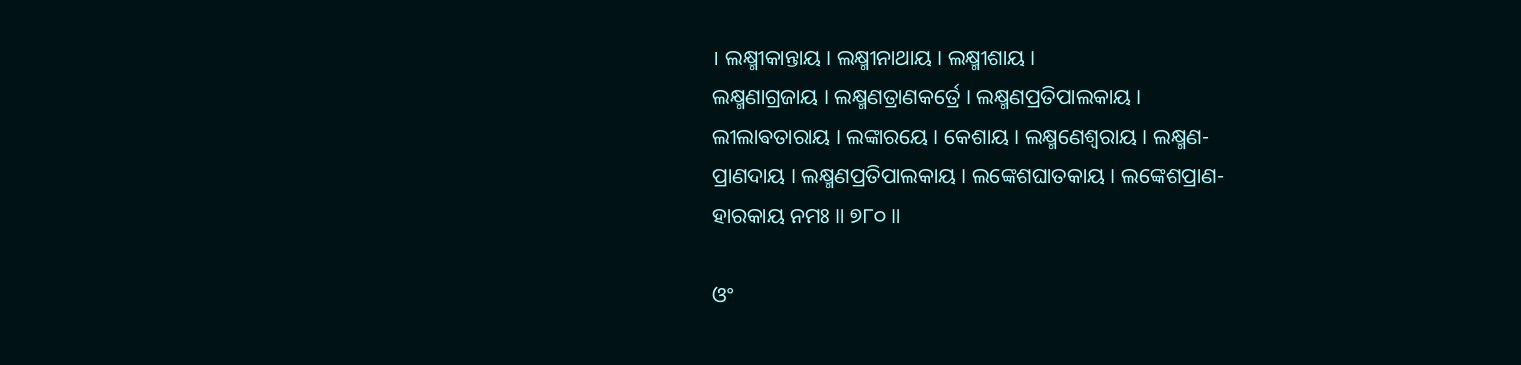। ଲକ୍ଷ୍ମୀକାନ୍ତାୟ । ଲକ୍ଷ୍ମୀନାଥାୟ । ଲକ୍ଷ୍ମୀଶାୟ ।
ଲକ୍ଷ୍ମଣାଗ୍ରଜାୟ । ଲକ୍ଷ୍ମଣତ୍ରାଣକର୍ତ୍ରେ । ଲକ୍ଷ୍ମଣପ୍ରତିପାଲକାୟ ।
ଲୀଲାଵତାରାୟ । ଲଙ୍କାରୟେ । କେଶାୟ । ଲକ୍ଷ୍ମଣେଶ୍ଵରାୟ । ଲକ୍ଷ୍ମଣ-
ପ୍ରାଣଦାୟ । ଲକ୍ଷ୍ମଣପ୍ରତିପାଲକାୟ । ଲଙ୍କେଶଘାତକାୟ । ଲଙ୍କେଶପ୍ରାଣ-
ହାରକାୟ ନମଃ ॥ ୭୮୦ ॥

ଓଂ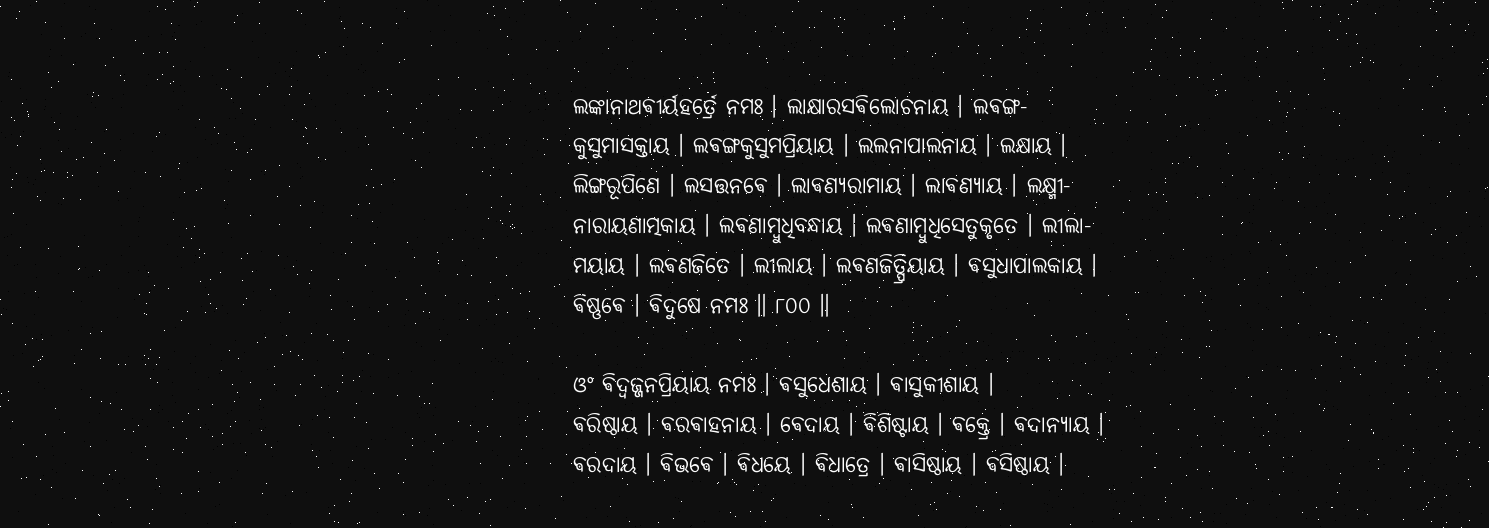ଲଙ୍କାନାଥଵୀର୍ୟହର୍ତ୍ରେ ନମଃ । ଲାକ୍ଷାରସଵିଲୋଚନାୟ । ଲଵଙ୍ଗ-
କୁସୁମାସକ୍ତାୟ । ଲଵଙ୍ଗକୁସୁମପ୍ରିୟାୟ । ଲଲନାପାଲନାୟ । ଲକ୍ଷାୟ ।
ଲିଙ୍ଗରୂପିଣେ । ଲସତ୍ତନଵେ । ଲାଵଣ୍ୟରାମାୟ । ଲାଵଣ୍ୟାୟ । ଲକ୍ଷ୍ମୀ-
ନାରାୟଣାତ୍ମକାୟ । ଲଵଣାମ୍ବୁଧିବନ୍ଧାୟ । ଲଵଣାମ୍ବୁଧିସେତୁକୃତେ । ଲୀଲା-
ମୟାୟ । ଲଵଣଜିତେ । ଲୀଲାୟ । ଲଵଣଜିତ୍ପ୍ରିୟାୟ । ଵସୁଧାପାଲକାୟ ।
ଵିଷ୍ଣଵେ । ଵିଦୁଷେ ନମଃ ॥ ୮୦୦ ॥

ଓଂ ଵିଦ୍ଵଜ୍ଜନପ୍ରିୟାୟ ନମଃ । ଵସୁଧେଶାୟ । ଵାସୁକୀଶାୟ ।
ଵରିଷ୍ଠାୟ । ଵରଵାହନାୟ । ଵେଦାୟ । ଵିଶିଷ୍ଟାୟ । ଵକ୍ତ୍ରେ । ଵଦାନ୍ୟାୟ ।
ଵରଦାୟ । ଵିଭଵେ । ଵିଧୟେ । ଵିଧାତ୍ରେ । ଵାସିଷ୍ଠାୟ । ଵସିଷ୍ଠାୟ ।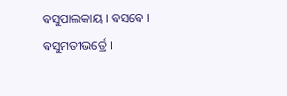ଵସୁପାଲକାୟ । ଵସଵେ । ଵସୁମତୀଭର୍ତ୍ରେ ।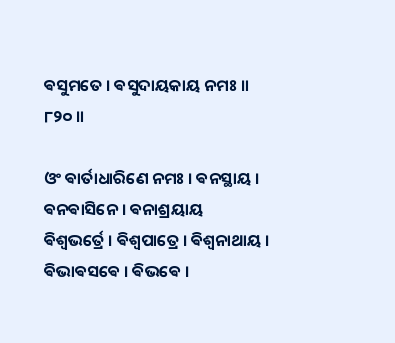ଵସୁମତେ । ଵସୁଦାୟକାୟ ନମଃ ॥ ୮୨୦ ॥

ଓଂ ଵାର୍ତାଧାରିଣେ ନମଃ । ଵନସ୍ଥାୟ । ଵନଵାସିନେ । ଵନାଶ୍ରୟାୟ
ଵିଶ୍ଵଭର୍ତ୍ରେ । ଵିଶ୍ଵପାତ୍ରେ । ଵିଶ୍ଵନାଥାୟ । ଵିଭାଵସଵେ । ଵିଭଵେ ।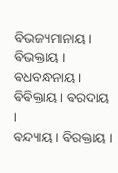ଵିଭଜ୍ୟମାନାୟ । ଵିଭକ୍ତାୟ । ଵଧବନ୍ଧନାୟ । ଵିଵିକ୍ତାୟ । ଵରଦାୟ ।
ଵନ୍ଦ୍ୟାୟ । ଵିରକ୍ତାୟ ।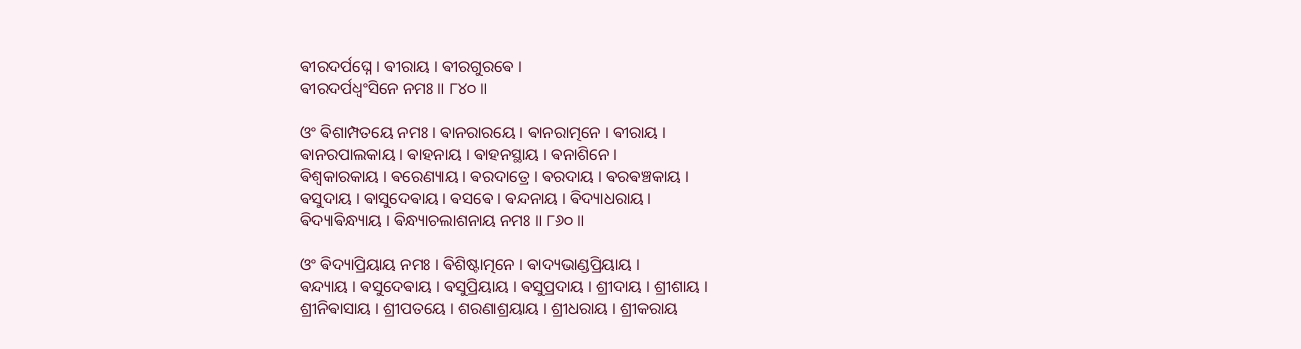ଵୀରଦର୍ପଘ୍ନେ । ଵୀରାୟ । ଵୀରଗୁରଵେ ।
ଵୀରଦର୍ପଧ୍ଵଂସିନେ ନମଃ ॥ ୮୪୦ ॥

ଓଂ ଵିଶାମ୍ପତୟେ ନମଃ । ଵାନରାରୟେ । ଵାନରାତ୍ମନେ । ଵୀରାୟ ।
ଵାନରପାଲକାୟ । ଵାହନାୟ । ଵାହନସ୍ଥାୟ । ଵନାଶିନେ ।
ଵିଶ୍ଵକାରକାୟ । ଵରେଣ୍ୟାୟ । ଵରଦାତ୍ରେ । ଵରଦାୟ । ଵରଵଞ୍ଚକାୟ ।
ଵସୁଦାୟ । ଵାସୁଦେଵାୟ । ଵସଵେ । ଵନ୍ଦନାୟ । ଵିଦ୍ୟାଧରାୟ ।
ଵିଦ୍ୟାଵିନ୍ଧ୍ୟାୟ । ଵିନ୍ଧ୍ୟାଚଲାଶନାୟ ନମଃ ॥ ୮୬୦ ॥

ଓଂ ଵିଦ୍ୟାପ୍ରିୟାୟ ନମଃ । ଵିଶିଷ୍ଟାତ୍ମନେ । ଵାଦ୍ୟଭାଣ୍ଡପ୍ରିୟାୟ ।
ଵନ୍ଦ୍ୟାୟ । ଵସୁଦେଵାୟ । ଵସୁପ୍ରିୟାୟ । ଵସୁପ୍ରଦାୟ । ଶ୍ରୀଦାୟ । ଶ୍ରୀଶାୟ ।
ଶ୍ରୀନିଵାସାୟ । ଶ୍ରୀପତୟେ । ଶରଣାଶ୍ରୟାୟ । ଶ୍ରୀଧରାୟ । ଶ୍ରୀକରାୟ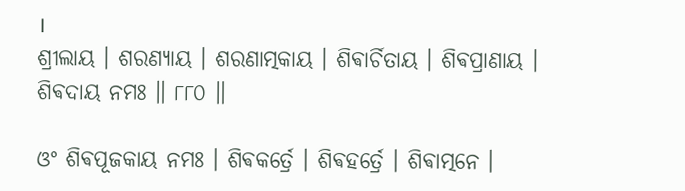।
ଶ୍ରୀଲାୟ । ଶରଣ୍ୟାୟ । ଶରଣାତ୍ମକାୟ । ଶିଵାର୍ଚିତାୟ । ଶିଵପ୍ରାଣାୟ ।
ଶିଵଦାୟ ନମଃ ॥ ୮୮୦ ॥

ଓଂ ଶିଵପୂଜକାୟ ନମଃ । ଶିଵକର୍ତ୍ରେ । ଶିଵହର୍ତ୍ରେ । ଶିଵାତ୍ମନେ ।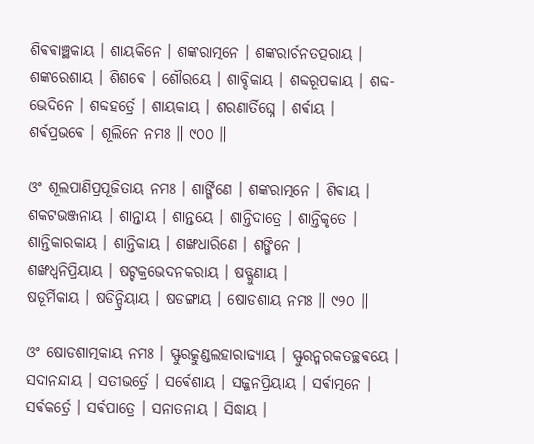ଶିଵଵାଞ୍ଛକାୟ । ଶାୟକିନେ । ଶଙ୍କରାତ୍ମନେ । ଶଙ୍କରାର୍ଚନତତ୍ପରାୟ ।
ଶଙ୍କରେଶାୟ । ଶିଶଵେ । ଶୌରୟେ । ଶାବ୍ଦିକାୟ । ଶବ୍ଦରୂପକାୟ । ଶବ୍ଦ-
ଭେଦିନେ । ଶବ୍ଦହର୍ତ୍ରେ । ଶାୟକାୟ । ଶରଣାର୍ତିଘ୍ନେ । ଶର୍ଵାୟ ।
ଶର୍ଵପ୍ରଭଵେ । ଶୂଲିନେ ନମଃ ॥ ୯୦୦ ॥

ଓଂ ଶୂଲପାଣିପ୍ରପୂଜିତାୟ ନମଃ । ଶାର୍ଙ୍ଗିଣେ । ଶଙ୍କରାତ୍ମନେ । ଶିଵାୟ ।
ଶକଟଭଞ୍ଜନାୟ । ଶାନ୍ତାୟ । ଶାନ୍ତୟେ । ଶାନ୍ତିଦାତ୍ରେ । ଶାନ୍ତିକୃତେ ।
ଶାନ୍ତିକାରକାୟ । ଶାନ୍ତିକାୟ । ଶଙ୍ଖଧାରିଣେ । ଶଙ୍ଖିନେ ।
ଶଙ୍ଖଧ୍ଵନିପ୍ରିୟାୟ । ଷଟ୍ଚକ୍ରଭେଦନକରାୟ । ଷଡ୍ଗୁଣାୟ ।
ଷଡୂର୍ମିକାୟ । ଷଡିନ୍ଦ୍ରିୟାୟ । ଷଡଙ୍ଗାୟ । ଷୋଡଶାୟ ନମଃ ॥ ୯୨୦ ॥

ଓଂ ଷୋଡଶାତ୍ମକାୟ ନମଃ । ସ୍ଫୁରତ୍କୁଣ୍ଡଲହାରାଢ୍ୟାୟ । ସ୍ଫୁରନ୍ମରକତଚ୍ଛଵୟେ ।
ସଦାନନ୍ଦାୟ । ସତୀଭର୍ତ୍ରେ । ସର୍ଵେଶାୟ । ସଜ୍ଜନପ୍ରିୟାୟ । ସର୍ଵାତ୍ମନେ ।
ସର୍ଵକର୍ତ୍ରେ । ସର୍ଵପାତ୍ରେ । ସନାତନାୟ । ସିଦ୍ଧାୟ ।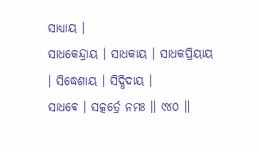ସାଧ୍ୟାୟ ।
ସାଧକେନ୍ଦ୍ରାୟ । ସାଧକାୟ । ସାଧକପ୍ରିୟାୟ । ସିଦ୍ଧେଶାୟ । ସିଦ୍ଧିଦାୟ ।
ସାଧଵେ । ସତ୍କର୍ତ୍ରେ ନମଃ ॥ ୯୪୦ ॥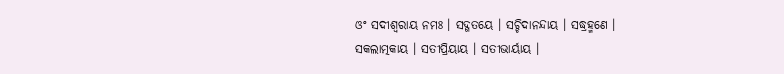ଓଂ ସଦୀଶ୍ଵରାୟ ନମଃ । ସଦ୍ଗତୟେ । ସଚ୍ଚିଦାନନ୍ଦାୟ । ସଦ୍ଧ୍ରହ୍ମଣେ ।
ସକଲାତ୍ମକାୟ । ସତୀପ୍ରିୟାୟ । ସତୀଭାର୍ୟାୟ ।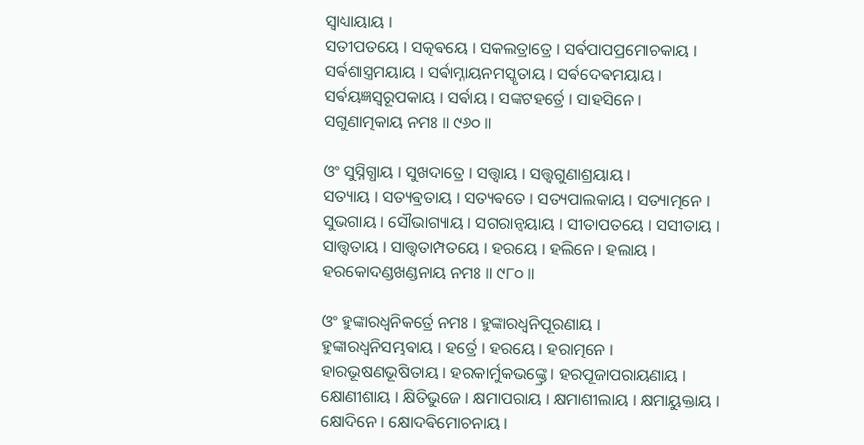ସ୍ଵାଧ୍ୟାୟାୟ ।
ସତୀପତୟେ । ସତ୍କଵୟେ । ସକଲତ୍ରାତ୍ରେ । ସର୍ଵପାପପ୍ରମୋଚକାୟ ।
ସର୍ଵଶାସ୍ତ୍ରମୟାୟ । ସର୍ଵାମ୍ନାୟନମସ୍କୃତାୟ । ସର୍ଵଦେଵମୟାୟ ।
ସର୍ଵୟଜ୍ଞସ୍ଵରୂପକାୟ । ସର୍ଵାୟ । ସଙ୍କଟହର୍ତ୍ରେ । ସାହସିନେ ।
ସଗୁଣାତ୍ମକାୟ ନମଃ ॥ ୯୬୦ ॥

ଓଂ ସୁସ୍ନିଗ୍ଧାୟ । ସୁଖଦାତ୍ରେ । ସତ୍ତ୍ଵାୟ । ସତ୍ତ୍ଵଗୁଣାଶ୍ରୟାୟ ।
ସତ୍ୟାୟ । ସତ୍ୟଵ୍ରତାୟ । ସତ୍ୟଵତେ । ସତ୍ୟପାଲକାୟ । ସତ୍ୟାତ୍ମନେ ।
ସୁଭଗାୟ । ସୌଭାଗ୍ୟାୟ । ସଗରାନ୍ଵୟାୟ । ସୀତାପତୟେ । ସସୀତାୟ ।
ସାତ୍ତ୍ଵତାୟ । ସାତ୍ତ୍ଵତାମ୍ପତୟେ । ହରୟେ । ହଲିନେ । ହଲାୟ ।
ହରକୋଦଣ୍ଡଖଣ୍ଡନାୟ ନମଃ ॥ ୯୮୦ ॥

ଓଂ ହୁଙ୍କାରଧ୍ଵନିକର୍ତ୍ରେ ନମଃ । ହୁଙ୍କାରଧ୍ଵନିପୂରଣାୟ ।
ହୁଙ୍କାରଧ୍ଵନିସମ୍ଭଵାୟ । ହର୍ତ୍ରେ । ହରୟେ । ହରାତ୍ମନେ ।
ହାରଭୂଷଣଭୂଷିତାୟ । ହରକାର୍ମୁକଭଙ୍କ୍ତ୍ରେ । ହରପୂଜାପରାୟଣାୟ ।
କ୍ଷୋଣୀଶାୟ । କ୍ଷିତିଭୁଜେ । କ୍ଷମାପରାୟ । କ୍ଷମାଶୀଲାୟ । କ୍ଷମାୟୁକ୍ତାୟ ।
କ୍ଷୋଦିନେ । କ୍ଷୋଦଵିମୋଚନାୟ ।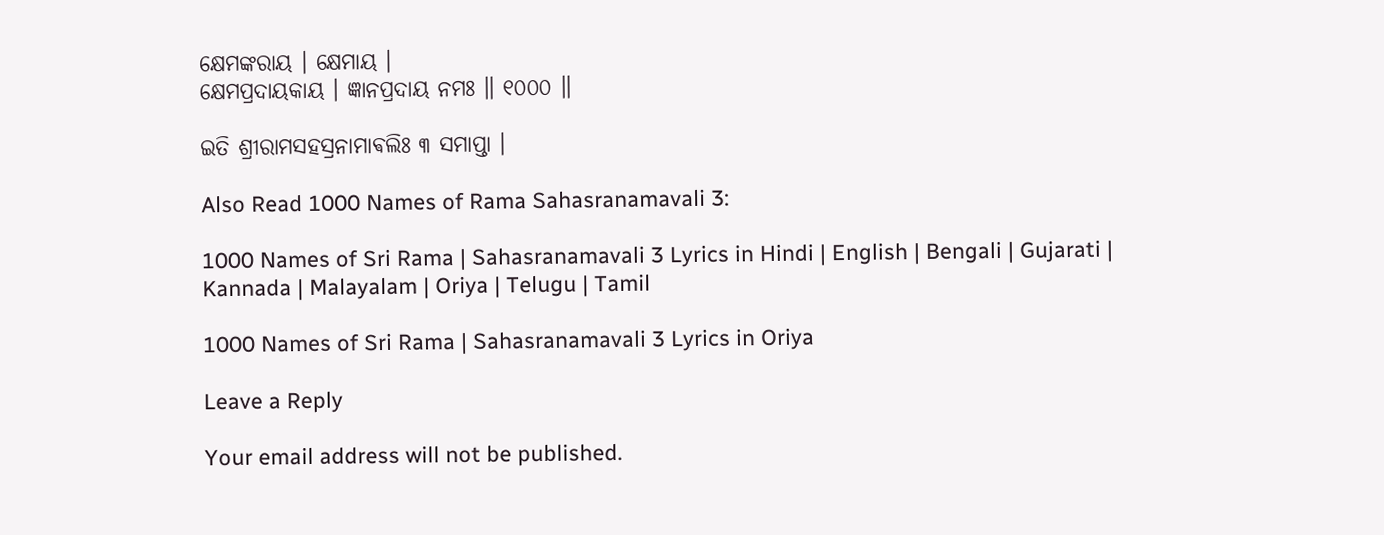କ୍ଷେମଙ୍କରାୟ । କ୍ଷେମାୟ ।
କ୍ଷେମପ୍ରଦାୟକାୟ । ଜ୍ଞାନପ୍ରଦାୟ ନମଃ ॥ ୧୦୦୦ ॥

ଇତି ଶ୍ରୀରାମସହସ୍ରନାମାଵଲିଃ ୩ ସମାପ୍ତା ।

Also Read 1000 Names of Rama Sahasranamavali 3:

1000 Names of Sri Rama | Sahasranamavali 3 Lyrics in Hindi | English | Bengali | Gujarati | Kannada | Malayalam | Oriya | Telugu | Tamil

1000 Names of Sri Rama | Sahasranamavali 3 Lyrics in Oriya

Leave a Reply

Your email address will not be published.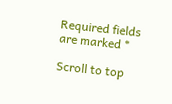Required fields are marked *

Scroll to top